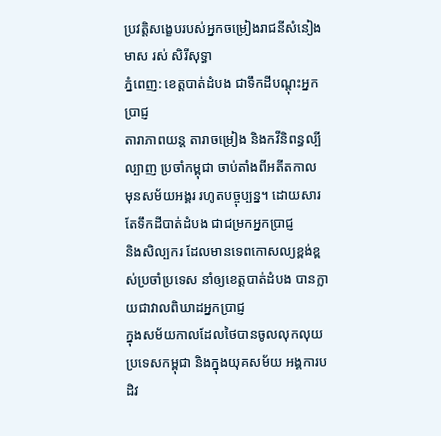ប្រវត្តិសង្ខេបរបស់អ្នកចម្រៀងរាជនីសំនៀងមាស រស់ សិរីសុទ្ធា
ភ្នំពេញ: ខេត្តបាត់ដំបង ជាទឹកដីបណ្តុះអ្នកប្រាជ្ញ
តារាភាពយន្ត តារាចម្រៀង និងកវីនិពន្ធល្បីល្បាញ ប្រចាំកម្ពុជា ចាប់តាំងពីអតីតកាល
មុនសម័យអង្គរ រហូតបច្ចុប្បន្ន។ ដោយសារតែទឹកដីបាត់ដំបង ជាជម្រកអ្នកប្រាជ្ញ
និងសិល្បករ ដែលមានទេពកោសល្យខ្ពង់ខ្ពស់ប្រចាំប្រទេស នាំឲ្យខេត្តបាត់ដំបង បានក្លាយជាវាលពិឃាដអ្នកប្រាជ្ញ
ក្នុងសម័យកាលដែលថៃបានចូលលុកលុយប្រទេសកម្ពុជា និងក្នុងយុគសម័យ អង្គការបដិវ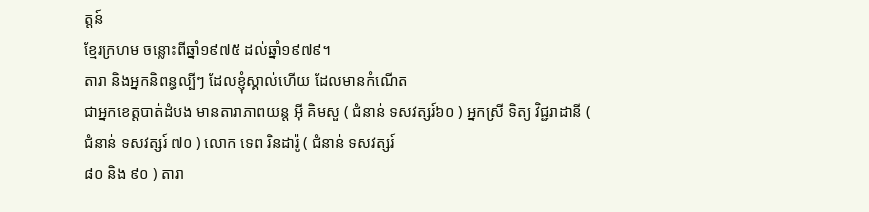ត្តន៍
ខ្មែរក្រហម ចន្លោះពីឆ្នាំ១៩៧៥ ដល់ឆ្នាំ១៩៧៩។
តារា និងអ្នកនិពន្ធល្បីៗ ដែលខ្ញុំស្គាល់ហើយ ដែលមានកំណើត
ជាអ្នកខេត្តបាត់ដំបង មានតារាភាពយន្ត អ៊ី គិមសួ ( ជំនាន់ ទសវត្សរ៍៦០ ) អ្នកស្រី ទិត្យ វិជ្ជរាដានី ( ជំនាន់ ទសវត្សរ៍ ៧០ ) លោក ទេព រិនដារ៉ូ ( ជំនាន់ ទសវត្សរ៍
៨០ និង ៩០ ) តារា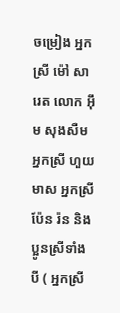ចម្រៀង អ្នកស្រី ម៉ៅ សារេត លោក អ៊ឹម សុងសឺម
អ្នកស្រី ហួយ មាស អ្នកស្រី ប៉ែន រ៉ន និងប្អូនស្រីទាំងបី ( អ្នកស្រី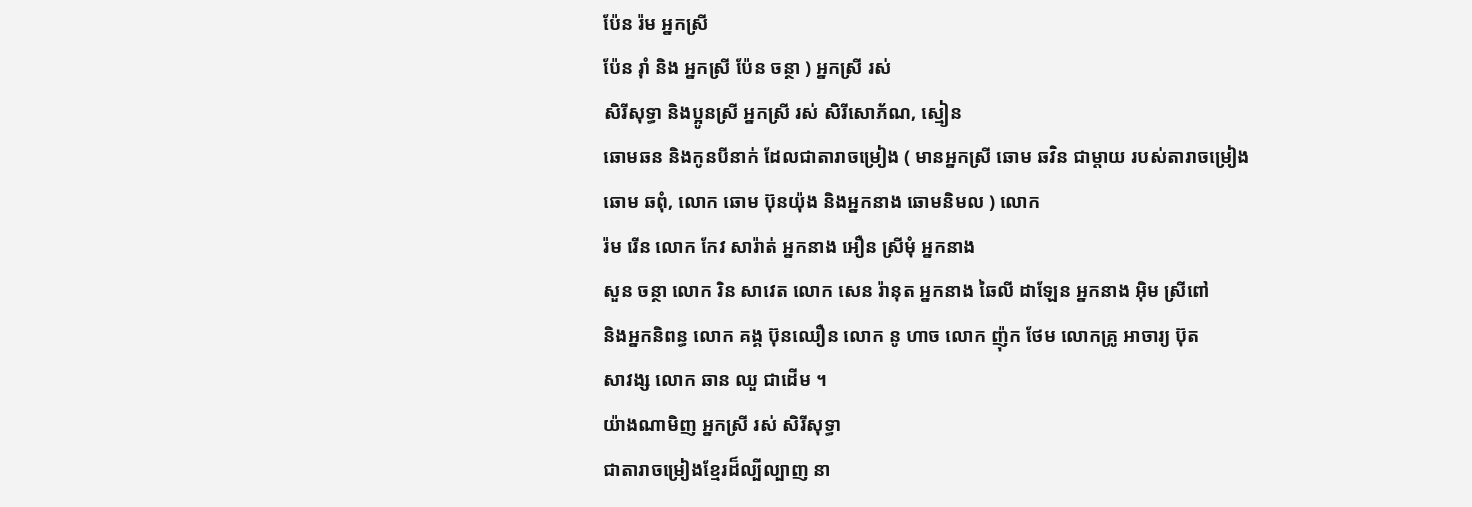ប៉ែន រ៉ម អ្នកស្រី
ប៉ែន រ៉ាំ និង អ្នកស្រី ប៉ែន ចន្ថា ) អ្នកស្រី រស់
សិរីសុទ្ធា និងប្អូនស្រី អ្នកស្រី រស់ សិរីសោភ័ណ, ស្មៀន
ឆោមឆន និងកូនបីនាក់ ដែលជាតារាចម្រៀង ( មានអ្នកស្រី ឆោម ឆវិន ជាម្តាយ របស់តារាចម្រៀង
ឆោម ឆពុំ, លោក ឆោម ប៊ុនយ៉ុង និងអ្នកនាង ឆោមនិមល ) លោក
រ៉ម រើន លោក កែវ សារ៉ាត់ អ្នកនាង អឿន ស្រីមុំ អ្នកនាង
សួន ចន្ថា លោក រិន សាវេត លោក សេន រ៉ានុត អ្នកនាង ឆៃលី ដាឡែន អ្នកនាង អ៊ិម ស្រីពៅ
និងអ្នកនិពន្ធ លោក គង្គ ប៊ុនឈឿន លោក នូ ហាច លោក ញ៉ុក ថែម លោកគ្រូ អាចារ្យ ប៊ុត
សាវង្ស លោក ឆាន ឈួ ជាដើម ។
យ៉ាងណាមិញ អ្នកស្រី រស់ សិរីសុទ្ធា
ជាតារាចម្រៀងខ្មែរដ៏ល្បីល្បាញ នា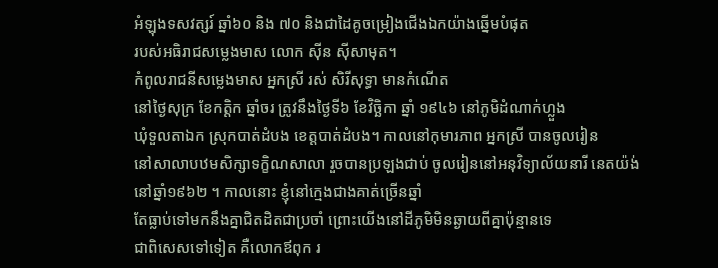អំឡុងទសវត្សរ៍ ឆ្នាំ៦០ និង ៧០ និងជាដៃគូចម្រៀងជើងឯកយ៉ាងឆ្នើមបំផុត
របស់អធិរាជសម្លេងមាស លោក ស៊ីន ស៊ីសាមុត។
កំពូលរាជនីសម្លេងមាស អ្នកស្រី រស់ សិរីសុទ្ធា មានកំណើត
នៅថ្ងៃសុក្រ ខែកត្តិក ឆ្នាំចរ ត្រូវនឹងថ្ងៃទី៦ ខែវិច្ឆិកា ឆ្នាំ ១៩៤៦ នៅភូមិដំណាក់ហ្លួង
ឃុំទួលតាឯក ស្រុកបាត់ដំបង ខេត្តបាត់ដំបង។ កាលនៅកុមារភាព អ្នកស្រី បានចូលរៀន
នៅសាលាបឋមសិក្សាទក្ខិណសាលា រួចបានប្រឡងជាប់ ចូលរៀននៅអនុវិទ្យាល័យនារី នេតយ៉ង់
នៅឆ្នាំ១៩៦២ ។ កាលនោះ ខ្ញុំនៅក្មេងជាងគាត់ច្រើនឆ្នាំ
តែធ្លាប់ទៅមកនឹងគ្នាជិតដិតជាប្រចាំ ព្រោះយើងនៅដីភូមិមិនឆ្ងាយពីគ្នាប៉ុន្មានទេ
ជាពិសេសទៅទៀត គឺលោកឪពុក រ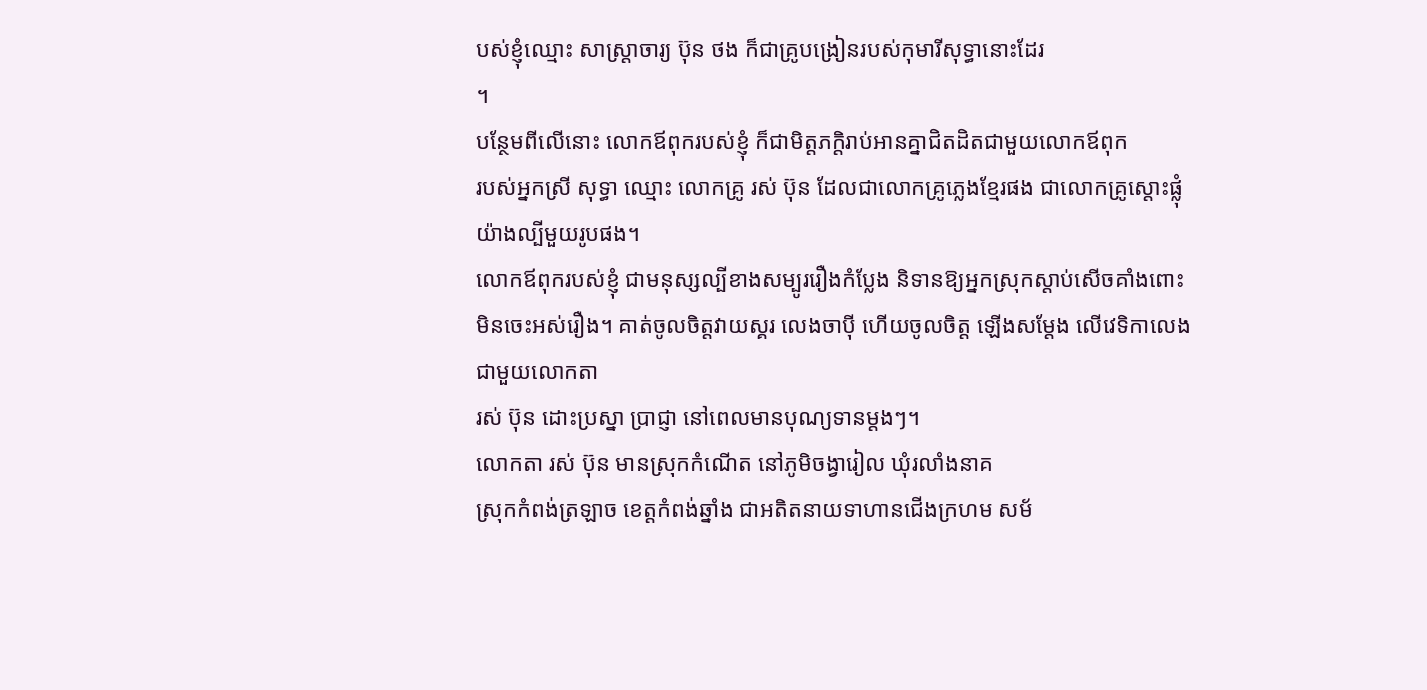បស់ខ្ញុំឈ្មោះ សាស្ត្រាចារ្យ ប៊ុន ថង ក៏ជាគ្រូបង្រៀនរបស់កុមារីសុទ្ធានោះដែរ
។
បន្ថែមពីលើនោះ លោកឪពុករបស់ខ្ញុំ ក៏ជាមិត្តភក្តិរាប់អានគ្នាជិតដិតជាមួយលោកឪពុក
របស់អ្នកស្រី សុទ្ធា ឈ្មោះ លោកគ្រូ រស់ ប៊ុន ដែលជាលោកគ្រូភ្លេងខ្មែរផង ជាលោកគ្រូស្តោះផ្លុំយ៉ាងល្បីមួយរូបផង។
លោកឪពុករបស់ខ្ញុំ ជាមនុស្សល្បីខាងសម្បូររឿងកំប្លែង និទានឱ្យអ្នកស្រុកស្តាប់សើចគាំងពោះ
មិនចេះអស់រឿង។ គាត់ចូលចិត្តវាយស្គរ លេងចាប៉ី ហើយចូលចិត្ត ឡើងសម្តែង លើវេទិកាលេងជាមួយលោកតា
រស់ ប៊ុន ដោះប្រស្នា ប្រាជ្ញា នៅពេលមានបុណ្យទានម្តងៗ។
លោកតា រស់ ប៊ុន មានស្រុកកំណើត នៅភូមិចង្វារៀល ឃុំរលាំងនាគ
ស្រុកកំពង់ត្រឡាច ខេត្តកំពង់ឆ្នាំង ជាអតិតនាយទាហានជើងក្រហម សម័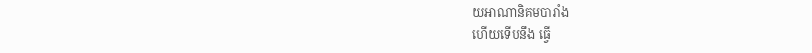យអាណានិគមបារាំង
ហើយទើបនឹង ធ្វើ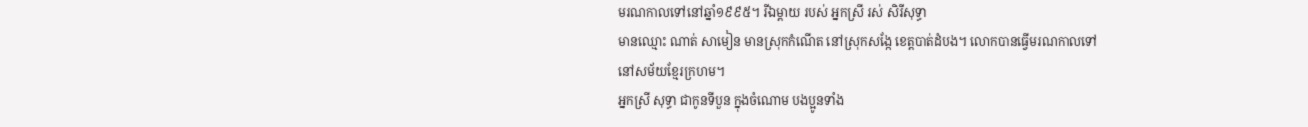មរណកាលទៅនៅឆ្នាំ១៩៩៥។ រីឯម្តាយ របស់ អ្នកស្រី រស់ សិរីសុទ្ធា
មានឈ្មោះ ណាត់ សាមៀន មានស្រុកកំណើត នៅស្រុកសង្កែ ខេត្តបាត់ដំបង។ លោកបានធ្វើមរណកាលទៅ
នៅសម័យខ្មែរក្រហម។
អ្នកស្រី សុទ្ធា ជាកូនទីបួន ក្នុងចំណោម បងប្អូនទាំង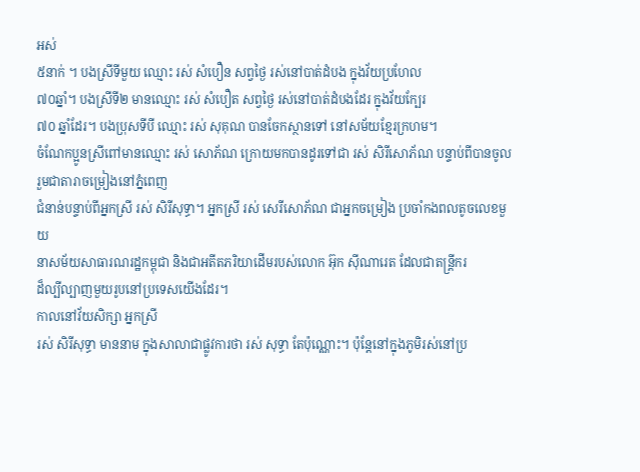អស់
៥នាក់ ។ បងស្រីទីមួយ ឈ្មោះ រស់ សំបឿន សព្វថ្ងៃ រស់នៅបាត់ដំបង ក្នុងវ័យប្រហែល
៧០ឆ្នាំ។ បងស្រីទី២ មានឈ្មោះ រស់ សំបឿត សព្វថ្ងៃ រស់នៅបាត់ដំបងដែរ ក្នុងវ័យក្បែរ
៧០ ឆ្នាំដែរ។ បងប្រុសទីបី ឈ្មោះ រស់ សុគុណ បានចែកស្ថានទៅ នៅសម័យខ្មែរក្រហម។
ចំណែកប្អូនស្រីពៅមានឈ្មោះ រស់ សោភ័ណ ក្រោយមកបានដូរទៅជា រស់ សិរីសោភ័ណ បន្ទាប់ពីបានចូលរួមជាតារាចម្រៀងនៅភ្នំពេញ
ជំនាន់បន្ទាប់ពីអ្នកស្រី រស់ សិរីសុទ្ធា។ អ្នកស្រី រស់ សេរីសោភ័ណ ជាអ្នកចម្រៀង ប្រចាំកងពលតូចលេខមួយ
នាសម័យសាធារណរដ្ឋកម្ពុជា និងជាអតីតភរិយាដើមរបស់លោក អ៊ុក ស៊ីណារេត ដែលជាតន្ត្រីករ
ដ៏ល្បីល្បាញមួយរូបនៅប្រទេសយើងដែរ។
កាលនៅវ័យសិក្សា អ្នកស្រី
រស់ សិរីសុទ្ធា មាននាម ក្នុងសាលាជាផ្លូវការថា រស់ សុទ្ធា តែប៉ុណ្ណោះ។ ប៉ុន្តែនៅក្នុងភូមិរស់នៅប្រ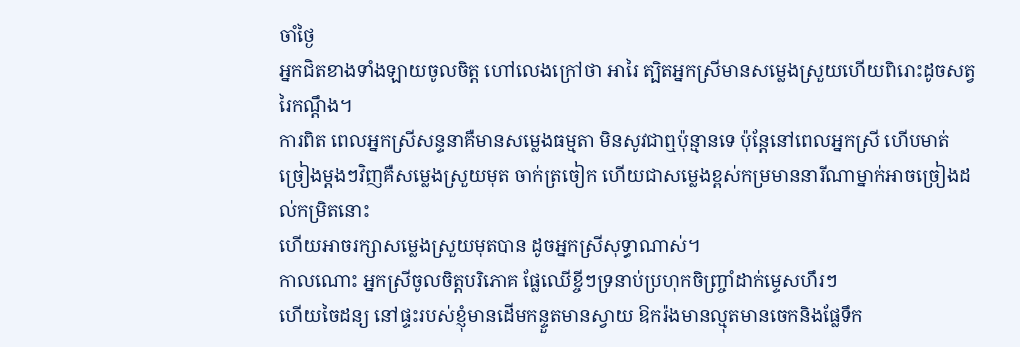ចាំថ្ងៃ
អ្នកជិតខាងទាំងឡាយចូលចិត្ត ហៅលេងក្រៅថា អារៃ ត្បិតអ្នកស្រីមានសម្លេងស្រួយហើយពិរោះដូចសត្វរៃកណ្តឹង។
ការពិត ពេលអ្នកស្រីសន្ទនាគឺមានសម្លេងធម្មតា មិនសូវជាឮប៉ុន្មានទេ ប៉ុន្តែនៅពេលអ្នកស្រី ហើបមាត់ច្រៀងម្តងៗវិញគឺសម្លេងស្រួយមុត ចាក់ត្រចៀក ហើយជាសម្លេងខ្ពស់កម្រមាននារីណាម្នាក់អាចច្រៀងដល់កម្រិតនោះ
ហើយអាចរក្សាសម្លេងស្រួយមុតបាន ដូចអ្នកស្រីសុទ្ធាណាស់។
កាលណោះ អ្នកស្រីចូលចិត្តបរិភោគ ផ្លែឈើខ្ចីៗទ្រនាប់ប្រហុកចិញ្ច្រាំដាក់ម្ទេសហឹរៗ
ហើយចៃដន្យ នៅផ្ទះរបស់ខ្ញុំមានដើមកន្ទួតមានស្វាយ ឱករ៉ងមានល្មុតមានចេកនិងផ្លែទឹក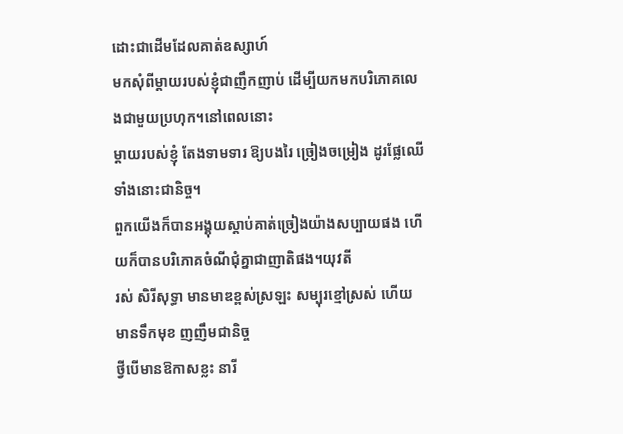ដោះជាដើមដែលគាត់ឧស្សាហ៍
មកសុំពីម្តាយរបស់ខ្ញុំជាញឹកញាប់ ដើម្បីយកមកបរិភោគលេងជាមួយប្រហុក។នៅពេលនោះ
ម្តាយរបស់ខ្ញុំ តែងទាមទារ ឱ្យបងរៃ ច្រៀងចម្រៀង ដូរផ្លែឈើទាំងនោះជានិច្ច។
ពួកយើងក៏បានអង្គុយស្តាប់គាត់ច្រៀងយ៉ាងសប្បាយផង ហើយក៏បានបរិភោគចំណីជុំគ្នាជាញាតិផង។យុវតី
រស់ សិរីសុទ្ធា មានមាឌខ្ពស់ស្រឡះ សម្បុរខ្មៅស្រស់ ហើយមានទឹកមុខ ញញឹមជានិច្ច
ថ្វីបើមានឱកាសខ្លះ នារី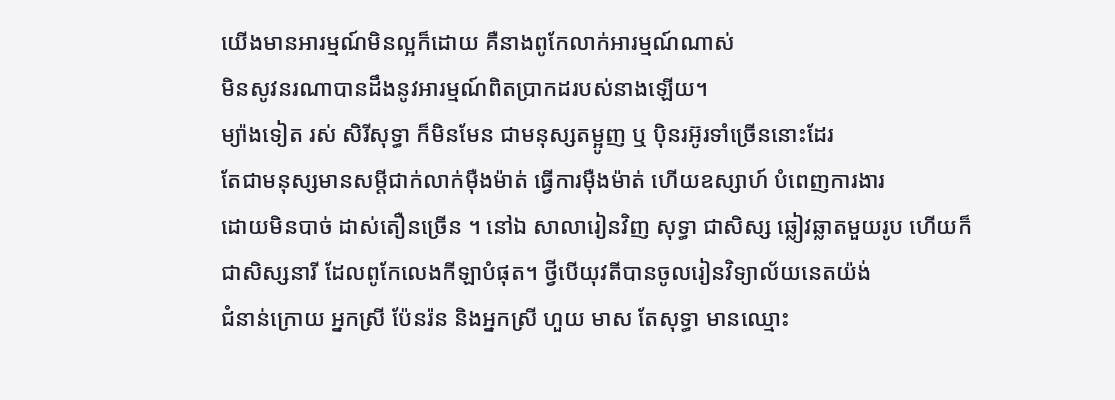យើងមានអារម្មណ៍មិនល្អក៏ដោយ គឺនាងពូកែលាក់អារម្មណ៍ណាស់
មិនសូវនរណាបានដឹងនូវអារម្មណ៍ពិតប្រាកដរបស់នាងឡើយ។
ម្យ៉ាងទៀត រស់ សិរីសុទ្ធា ក៏មិនមែន ជាមនុស្សតម្អូញ ឬ ប៉ិនរអ៊ូរទាំច្រើននោះដែរ
តែជាមនុស្សមានសម្តីជាក់លាក់ម៉ឺងម៉ាត់ ធ្វើការម៉ឺងម៉ាត់ ហើយឧស្សាហ៍ បំពេញការងារ
ដោយមិនបាច់ ដាស់តឿនច្រើន ។ នៅឯ សាលារៀនវិញ សុទ្ធា ជាសិស្ស ឆ្លៀវឆ្លាតមួយរូប ហើយក៏
ជាសិស្សនារី ដែលពូកែលេងកីឡាបំផុត។ ថ្វីបើយុវតីបានចូលរៀនវិទ្យាល័យនេតយ៉ង់
ជំនាន់ក្រោយ អ្នកស្រី ប៉ែនរ៉ន និងអ្នកស្រី ហួយ មាស តែសុទ្ធា មានឈ្មោះ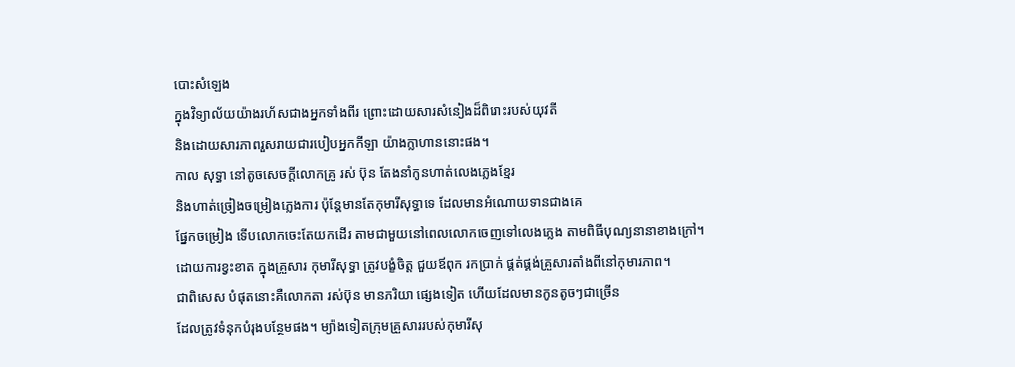បោះសំឡេង
ក្នុងវិទ្យាល័យយ៉ាងរហ័សជាងអ្នកទាំងពីរ ព្រោះដោយសារសំនៀងដ៏ពិរោះរបស់យុវតី
និងដោយសារភាពរួសរាយជារបៀបអ្នកកីឡា យ៉ាងក្លាហាននោះផង។
កាល សុទ្ធា នៅតូចសេចក្តីលោកគ្រូ រស់ ប៊ុន តែងនាំកូនហាត់លេងភ្លេងខ្មែរ
និងហាត់ច្រៀងចម្រៀងភ្លេងការ ប៉ុន្តែមានតែកុមារីសុទ្ធាទេ ដែលមានអំណោយទានជាងគេ
ផ្នែកចម្រៀង ទើបលោកចេះតែយកដើរ តាមជាមួយនៅពេលលោកចេញទៅលេងភ្លេង តាមពិធីបុណ្យនានាខាងក្រៅ។
ដោយការខ្វះខាត ក្នុងគ្រួសារ កុមារីសុទ្ធា ត្រូវបង្ខំចិត្ត ជួយឪពុក រកប្រាក់ ផ្គត់ផ្គង់គ្រួសារតាំងពីនៅកុមារភាព។
ជាពិសេស បំផុតនោះគឺលោកតា រស់ប៊ុន មានភរិយា ផ្សេងទៀត ហើយដែលមានកូនតូចៗជាច្រើន
ដែលត្រូវទំនុកបំរុងបន្ថែមផង។ ម្យ៉ាងទៀតក្រុមគ្រួសាររបស់កុមារីសុ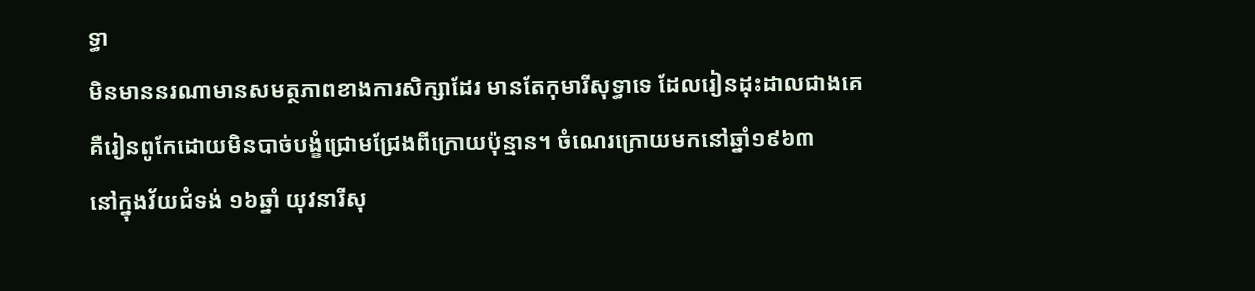ទ្ធា
មិនមាននរណាមានសមត្ថភាពខាងការសិក្សាដែរ មានតែកុមារីសុទ្ធាទេ ដែលរៀនដុះដាលជាងគេ
គឺរៀនពូកែដោយមិនបាច់បង្ខំជ្រោមជ្រែងពីក្រោយប៉ុន្មាន។ ចំណេរក្រោយមកនៅឆ្នាំ១៩៦៣
នៅក្នុងវ័យជំទង់ ១៦ឆ្នាំ យុវនារីសុ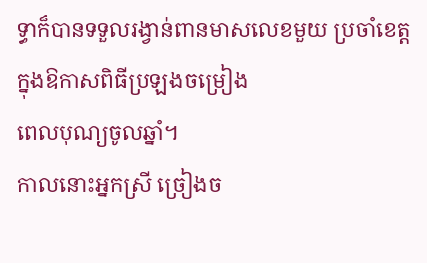ទ្ធាក៏បានទទួលរង្វាន់ពានមាសលេខមួយ ប្រចាំខេត្តក្នុងឱកាសពិធីប្រឡងចម្រៀង
ពេលបុណ្យចូលឆ្នាំ។
កាលនោះអ្នកស្រី ច្រៀងច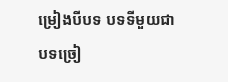ម្រៀងបីបទ បទទីមួយជាបទច្រៀ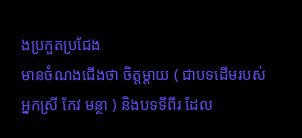ងប្រកួតប្រជែង
មានចំណងជើងថា ចិត្តម្តាយ ( ជាបទដើមរបស់អ្នកស្រី កែវ មន្ថា ) និងបទទីពីរ ដែល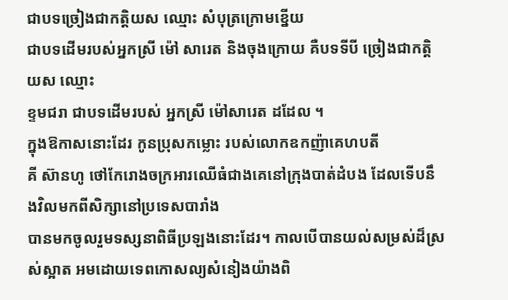ជាបទច្រៀងជាកត្តិយស ឈ្មោះ សំបុត្រក្រោមខ្នើយ
ជាបទដើមរបស់អ្នកស្រី ម៉ៅ សារេត និងចុងក្រោយ គឺបទទីបី ច្រៀងជាកត្តិយស ឈ្មោះ
ខ្ទមជរា ជាបទដើមរបស់ អ្នកស្រី ម៉ៅសារេត ដដែល ។
ក្នុងឱកាសនោះដែរ កូនប្រុសកម្លោះ របស់លោកឧកញ៉ាគេហបតី
គី ស៊ានហូ ថៅកែរោងចក្រអារឈើធំជាងគេនៅក្រុងបាត់ដំបង ដែលទើបនឹងវិលមកពីសិក្សានៅប្រទេសបារាំង
បានមកចូលរួមទស្សនាពិធីប្រឡងនោះដែរ។ កាលបើបានយល់សម្រស់ដ៏ស្រស់ស្អាត អមដោយទេពកោសល្យសំនៀងយ៉ាងពិ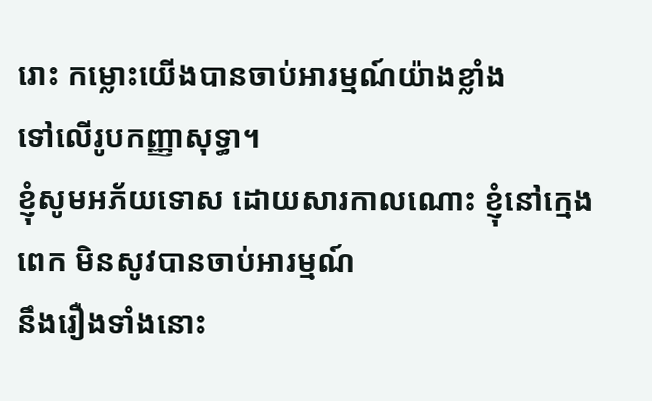រោះ កម្លោះយើងបានចាប់អារម្មណ៍យ៉ាងខ្លាំង
ទៅលើរូបកញ្ញាសុទ្ធា។
ខ្ញុំសូមអភ័យទោស ដោយសារកាលណោះ ខ្ញុំនៅក្មេងពេក មិនសូវបានចាប់អារម្មណ៍
នឹងរឿងទាំងនោះ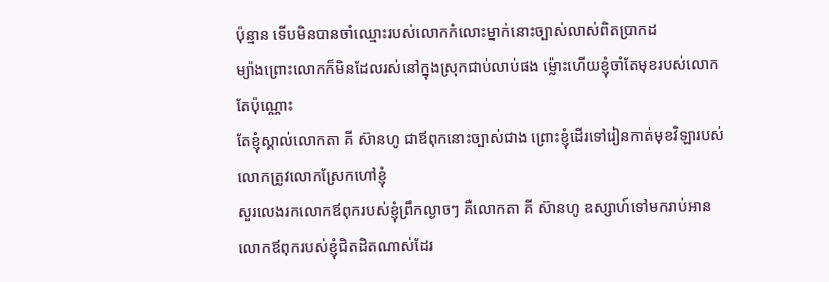ប៉ុន្មាន ទើបមិនបានចាំឈ្មោះរបស់លោកកំលោះម្នាក់នោះច្បាស់លាស់ពិតប្រាកដ
ម្យ៉ាងព្រោះលោកក៏មិនដែលរស់នៅក្នុងស្រុកជាប់លាប់ផង ម្ល៉ោះហើយខ្ញុំចាំតែមុខរបស់លោកតែប៉ុណ្ណោះ
តែខ្ញុំស្គាល់លោកតា គី ស៊ានហូ ជាឪពុកនោះច្បាស់ជាង ព្រោះខ្ញុំដើរទៅរៀនកាត់មុខវិឡារបស់លោកត្រូវលោកស្រែកហៅខ្ញុំ
សួរលេងរកលោកឪពុករបស់ខ្ញុំព្រឹកល្ងាចៗ គឺលោកតា គី ស៊ានហូ ឧស្សាហ៍ទៅមករាប់អានលោកឪពុករបស់ខ្ញុំជិតដិតណាស់ដែរ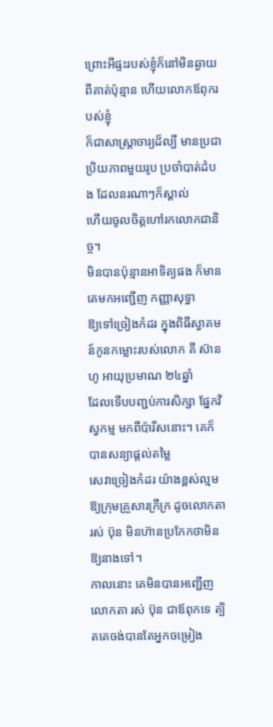ព្រោះអីផ្ទះរបស់ខ្ញុំក៏នៅមិនឆ្ងាយពីគាត់ប៉ុន្មាន ហើយលោកឪពុករបស់ខ្ញុំ
ក៏ជាសាស្ត្រាចារ្យដ៏ល្បី មានប្រជាប្រិយភាពមួយរូប ប្រចាំបាត់ដំបង ដែលនរណាៗក៏ស្គាល់
ហើយចូលចិត្តហៅរកលោកជានិច្ច។
មិនបានប៉ុន្មានអាទិត្យផង ក៏មានគេមកអញ្ជើញ កញ្ញាសុទ្ធា
ឱ្យទៅច្រៀងកំដរ ក្នុងពិធីស្វាគមន៍កូនកម្លោះរបស់លោក គី ស៊ានហូ អាយុប្រមាណ ២៤ឆ្នាំ
ដែលទើបបញ្ជប់ការសិក្សា ផ្នែកវិស្វកម្ម មកពីប៉ារីសនោះ។ គេក៏បានសន្យាផ្តល់តម្លៃ
សេវាច្រៀងកំដរ យ៉ាងខ្ពស់ល្មមឱ្យក្រុមគ្រួសារក្រីក្រ ដូចលោកតា រស់ ប៊ុន មិនហ៊ានប្រកែកថាមិនឱ្យនាងទៅ។
កាលនោះ គេមិនបានអញ្ជើញ លោកតា រស់ ប៊ុន ជាឪពុកទេ ត្បិតគេចង់បានតែអ្នកចម្រៀង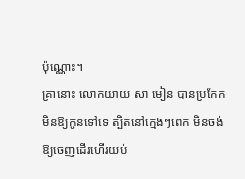ប៉ុណ្ណោះ។
គ្រានោះ លោកយាយ សា មៀន បានប្រកែកមិនឱ្យកូនទៅទេ ត្បិតនៅក្មេងៗពេក មិនចង់ឱ្យចេញដើរហើរយប់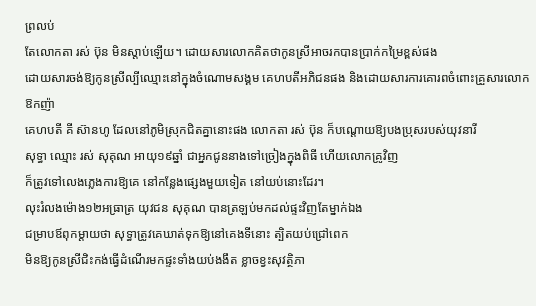ព្រលប់
តែលោកតា រស់ ប៊ុន មិនស្តាប់ឡើយ។ ដោយសារលោកគិតថាកូនស្រីអាចរកបានប្រាក់កម្រៃខ្ពស់ផង
ដោយសារចង់ឱ្យកូនស្រីល្បីឈ្មោះនៅក្នុងចំណោមសង្គម គេហបតីអភិជនផង និងដោយសារការគោរពចំពោះគ្រួសារលោកឱកញ៉ា
គេហបតី គី ស៊ានហូ ដែលនៅភូមិស្រុកជិតគ្នានោះផង លោកតា រស់ ប៊ុន ក៏បណ្តោយឱ្យបងប្រុសរបស់យុវនារី
សុទ្ធា ឈ្មោះ រស់ សុគុណ អាយុ១៩ឆ្នាំ ជាអ្នកជូននាងទៅច្រៀងក្នុងពិធី ហើយលោកគ្រូវិញ
ក៏ត្រូវទៅលេងភ្លេងការឱ្យគេ នៅកន្លែងផ្សេងមួយទៀត នៅយប់នោះដែរ។
លុះរំលងម៉ោង១២អធ្រាត្រ យុវជន សុគុណ បានត្រឡប់មកដល់ផ្ទះវិញតែម្នាក់ឯង
ជម្រាបឪពុកម្តាយថា សុទ្ធាត្រូវគេឃាត់ទុកឱ្យនៅគេងទីនោះ ត្បិតយប់ជ្រៅពេក
មិនឱ្យកូនស្រីជិះកង់ធ្វើដំណើរមកផ្ទះទាំងយប់ងងឹត ខ្លាចខ្វះសុវត្ថិភា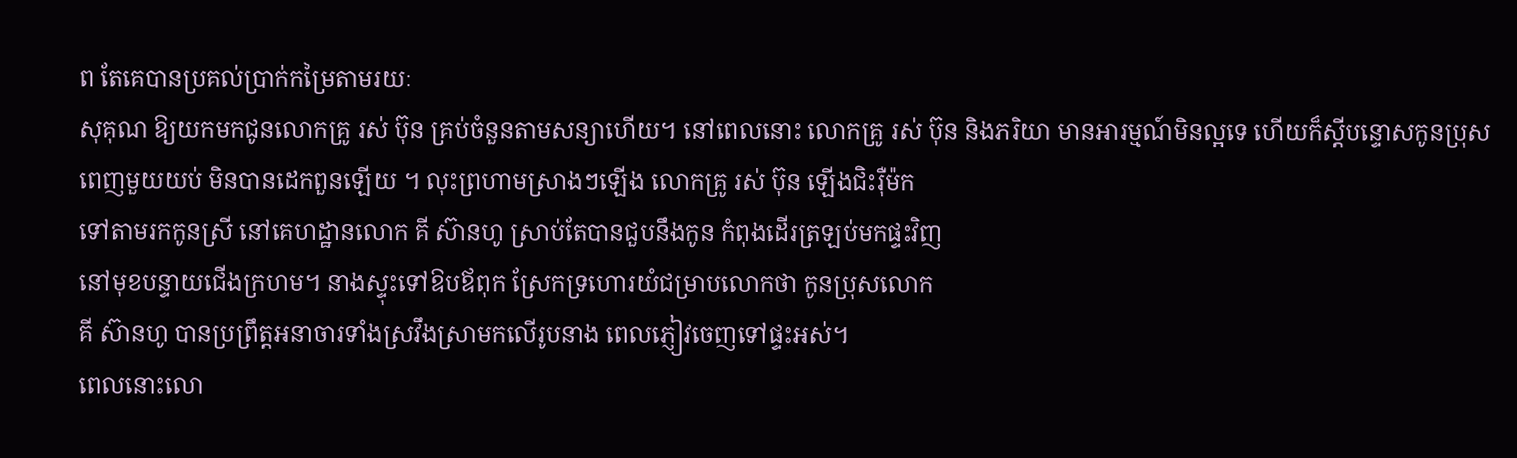ព តែគេបានប្រគល់ប្រាក់កម្រៃតាមរយៈ
សុគុណ ឱ្យយកមកជូនលោកគ្រូ រស់ ប៊ុន គ្រប់ចំនួនតាមសន្យាហើយ។ នៅពេលនោះ លោកគ្រូ រស់ ប៊ុន និងភរិយា មានអារម្មណ៍មិនល្អទេ ហើយក៏ស្តីបន្ទោសកូនប្រុស
ពេញមួយយប់ មិនបានដេកពួនឡើយ ។ លុះព្រហាមស្រាងៗឡើង លោកគ្រូ រស់ ប៊ុន ឡើងជិះរ៉ឺម៉ក
ទៅតាមរកកូនស្រី នៅគេហដ្ឋានលោក គី ស៊ានហូ ស្រាប់តែបានជួបនឹងកូន កំពុងដើរត្រឡប់មកផ្ទះវិញ
នៅមុខបន្ទាយជើងក្រហម។ នាងស្ទុះទៅឱបឪពុក ស្រែកទ្រហោរយំជម្រាបលោកថា កូនប្រុសលោក
គី ស៊ានហូ បានប្រព្រឹត្តអនាចារទាំងស្រវឹងស្រាមកលើរូបនាង ពេលភ្ញៀវចេញទៅផ្ទះអស់។
ពេលនោះលោ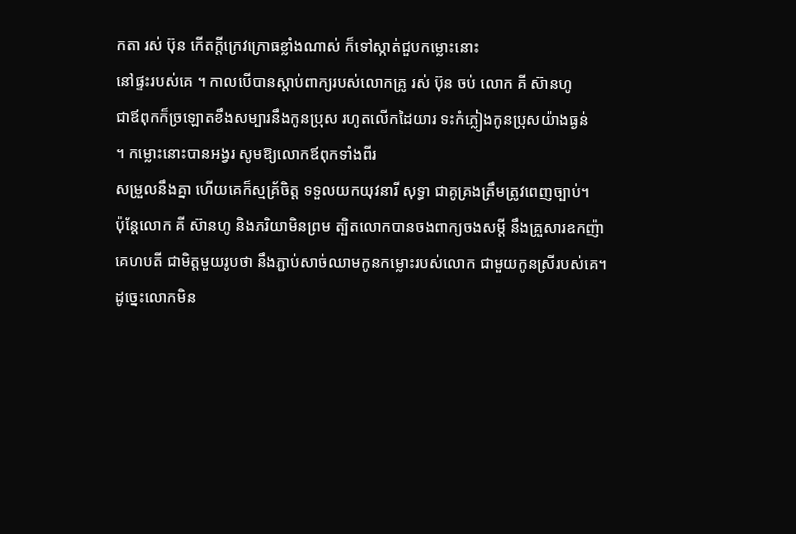កតា រស់ ប៊ុន កើតក្តីក្រេវក្រោធខ្លាំងណាស់ ក៏ទៅស្កាត់ជួបកម្លោះនោះ
នៅផ្ទះរបស់គេ ។ កាលបើបានស្តាប់ពាក្យរបស់លោកគ្រូ រស់ ប៊ុន ចប់ លោក គី ស៊ានហូ
ជាឪពុកក៏ច្រឡោតខឹងសម្បារនឹងកូនប្រុស រហូតលើកដៃយារ ទះកំភ្លៀងកូនប្រុសយ៉ាងធ្ងន់
។ កម្លោះនោះបានអង្វរ សូមឱ្យលោកឪពុកទាំងពីរ
សម្រួលនឹងគ្នា ហើយគេក៏ស្មគ្រ័ចិត្ត ទទួលយកយុវនារី សុទ្ធា ជាគូគ្រងត្រឹមត្រូវពេញច្បាប់។
ប៉ុន្តែលោក គី ស៊ានហូ និងភរិយាមិនព្រម ត្បិតលោកបានចងពាក្យចងសម្តី នឹងគ្រួសារឧកញ៉ា
គេហបតី ជាមិត្តមួយរូបថា នឹងភ្ជាប់សាច់ឈាមកូនកម្លោះរបស់លោក ជាមួយកូនស្រីរបស់គេ។
ដូច្នេះលោកមិន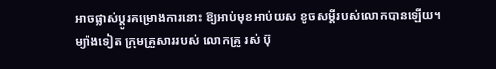អាចផ្លាស់ប្តូរគម្រោងការនោះ ឱ្យអាប់មុខអាប់យស ខូចសម្តីរបស់លោកបានឡើយ។
ម្យ៉ាងទៀត ក្រុមគ្រួសាររបស់ លោកគ្រូ រស់ ប៊ុ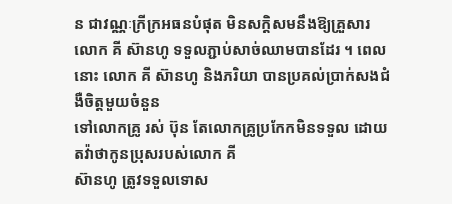ន ជាវណ្ណៈក្រីក្រអធនបំផុត មិនសក្តិសមនឹងឱ្យគ្រួសារ
លោក គី ស៊ានហូ ទទួលភ្ជាប់សាច់ឈាមបានដែរ ។ ពេលនោះ លោក គី ស៊ានហូ និងភរិយា បានប្រគល់ប្រាក់សងជំងឺចិត្តមួយចំនួន
ទៅលោកគ្រូ រស់ ប៊ុន តែលោកគ្រូប្រកែកមិនទទួល ដោយតវ៉ាថាកូនប្រុសរបស់លោក គី
ស៊ានហូ ត្រូវទទួលទោស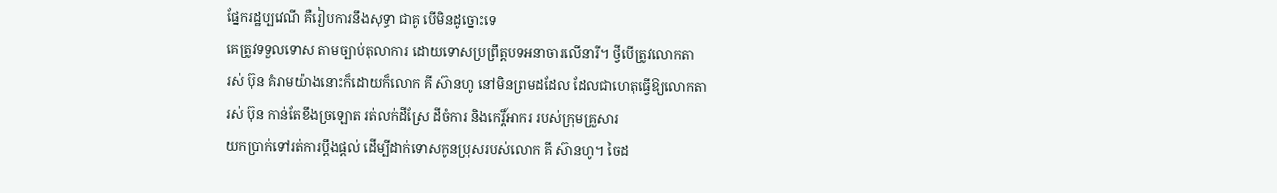ផ្នែករដ្ឋប្បវេណី គឺរៀបការនឹងសុទ្ធា ជាគូ បើមិនដូច្នោះទេ
គេត្រូវទទួលទោស តាមច្បាប់តុលាការ ដោយទោសប្រព្រឹត្តបទអនាចារលើនារី។ ថ្វីបើត្រូវលោកតា
រស់ ប៊ុន គំរាមយ៉ាងនោះក៏ដោយក៏លោក គី ស៊ានហូ នៅមិនព្រមដដែល ដែលជាហេតុធ្វើឱ្យលោកតា
រស់ ប៊ុន កាន់តែខឹងច្រឡោត រត់លក់ដីស្រែ ដីចំការ និងកេរ្តិ៍អាករ របស់ក្រុមគ្រួសារ
យកប្រាក់ទៅរត់ការប្តឹងផ្តល់ ដើម្បីដាក់ទោសកូនប្រុសរបស់លោក គី ស៊ានហូ។ ចៃដ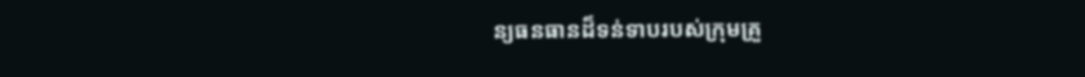ន្យធនធានដ៏ទន់ទាបរបស់ក្រុមគ្រួ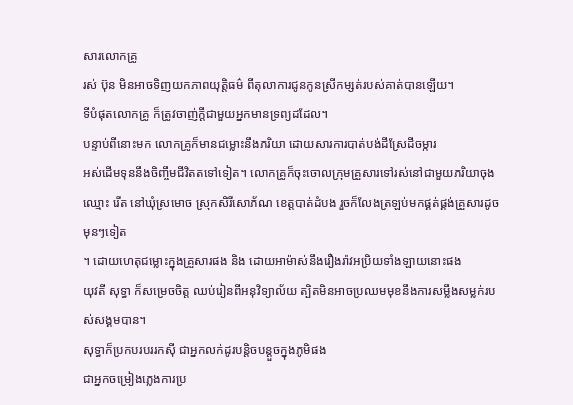សារលោកគ្រូ
រស់ ប៊ុន មិនអាចទិញយកភាពយុត្តិធម៌ ពីតុលាការជូនកូនស្រីកម្សត់របស់គាត់បានឡើយ។
ទីបំផុតលោកគ្រូ ក៏ត្រូវចាញ់ក្តីជាមួយអ្នកមានទ្រព្យដដែល។
បន្ទាប់ពីនោះមក លោកគ្រូក៏មានជម្លោះនឹងភរិយា ដោយសារការបាត់បង់ដីស្រែដីចម្ការ
អស់ដើមទុននឹងចិញ្ចឹមជីវិតតទៅទៀត។ លោកគ្រូក៏ចុះចោលក្រុមគ្រួសារទៅរស់នៅជាមួយភរិយាចុង
ឈ្មោះ រើត នៅឃុំស្រមោច ស្រុកសិរីសោភ័ណ ខេត្តបាត់ដំបង រួចក៏លែងត្រឡប់មកផ្គត់ផ្គង់គ្រួសារដូចមុនៗទៀត
។ ដោយហេតុជម្លោះក្នុងគ្រួសារផង និង ដោយអាម៉ាស់នឹងរឿងរ៉ាវអប្រិយទាំងឡាយនោះផង
យុវតី សុទ្ធា ក៏សម្រេចចិត្ត ឈប់រៀនពីអនុវិទ្យាល័យ ត្បិតមិនអាចប្រឈមមុខនឹងការសម្លឹងសម្លក់របស់សង្គមបាន។
សុទ្ធាក៏ប្រកបរបររកស៊ី ជាអ្នកលក់ដូរបន្តិចបន្តួចក្នុងភូមិផង
ជាអ្នកចម្រៀងភ្លេងការប្រ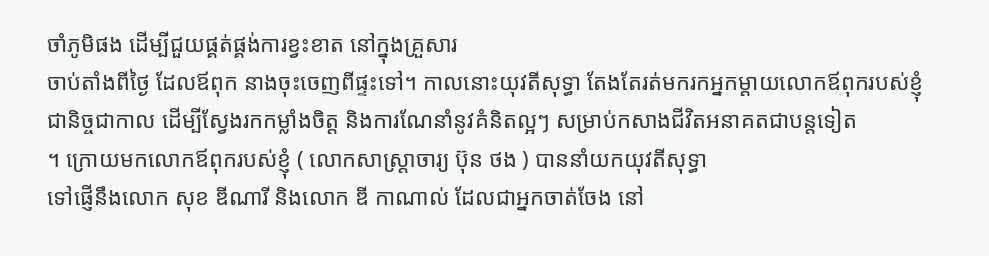ចាំភូមិផង ដើម្បីជួយផ្គត់ផ្គង់ការខ្វះខាត នៅក្នុងគ្រួសារ
ចាប់តាំងពីថ្ងៃ ដែលឪពុក នាងចុះចេញពីផ្ទះទៅ។ កាលនោះយុវតីសុទ្ធា តែងតែរត់មករកអ្នកម្តាយលោកឪពុករបស់ខ្ញុំ
ជានិច្ចជាកាល ដើម្បីស្វែងរកកម្លាំងចិត្ត និងការណែនាំនូវគំនិតល្អៗ សម្រាប់កសាងជីវិតអនាគតជាបន្តទៀត
។ ក្រោយមកលោកឪពុករបស់ខ្ញុំ ( លោកសាស្ត្រាចារ្យ ប៊ុន ថង ) បាននាំយកយុវតីសុទ្ធា
ទៅផ្ញើនឹងលោក សុខ ឌីណារី និងលោក ឌី កាណាល់ ដែលជាអ្នកចាត់ចែង នៅ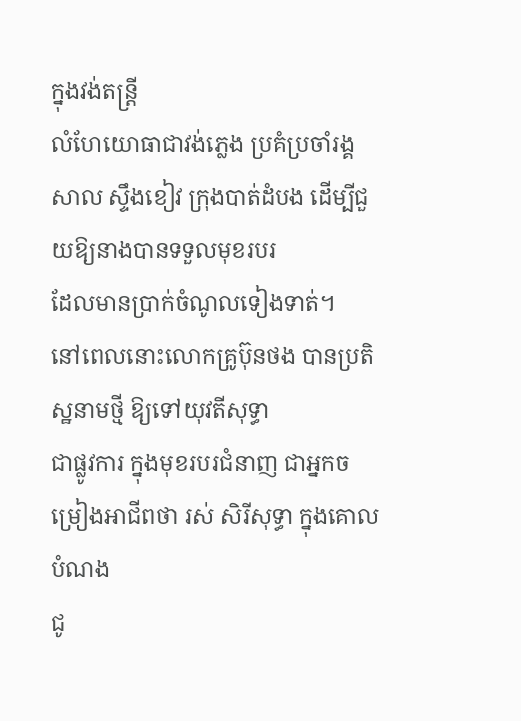ក្នុងវង់តន្ត្រី
លំហែយោធាជាវង់ភ្លេង ប្រគំប្រចាំរង្គសាល ស្ទឹងខៀវ ក្រុងបាត់ដំបង ដើម្បីជួយឱ្យនាងបានទទួលមុខរបរ
ដែលមានប្រាក់ចំណូលទៀងទាត់។
នៅពេលនោះលោកគ្រូប៊ុនថង បានប្រតិស្ឋនាមថ្មី ឱ្យទៅយុវតីសុទ្ធា
ជាផ្លូវការ ក្នុងមុខរបរជំនាញ ជាអ្នកចម្រៀងអាជីពថា រស់ សិរីសុទ្ធា ក្នុងគោលបំណង
ជូ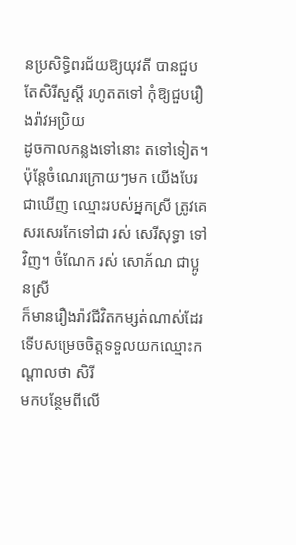នប្រសិទ្ធិពរជ័យឱ្យយុវតី បានជួបតែសិរីសួស្តី រហូតតទៅ កុំឱ្យជួបរឿងរ៉ាវអប្រិយ
ដូចកាលកន្លងទៅនោះ តទៅទៀត។ ប៉ុន្តែចំណេរក្រោយៗមក យើងបែរជាឃើញ ឈ្មោះរបស់អ្នកស្រី ត្រូវគេសរសេរកែទៅជា រស់ សេរីសុទ្ធា ទៅវិញ។ ចំណែក រស់ សោភ័ណ ជាប្អូនស្រី
ក៏មានរឿងរ៉ាវជីវិតកម្សត់ណាស់ដែរ ទើបសម្រេចចិត្តទទួលយកឈ្មោះកណ្តាលថា សិរី
មកបន្ថែមពីលើ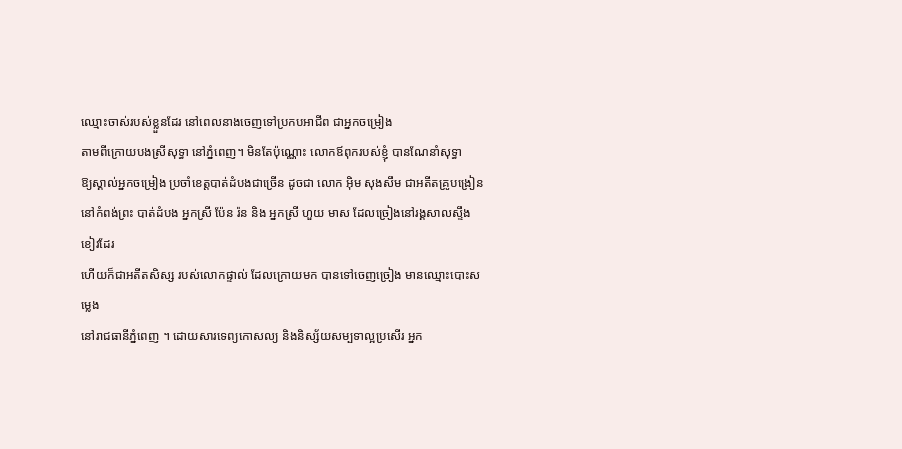ឈ្មោះចាស់របស់ខ្លួនដែរ នៅពេលនាងចេញទៅប្រកបអាជីព ជាអ្នកចម្រៀង
តាមពីក្រោយបងស្រីសុទ្ធា នៅភ្នំពេញ។ មិនតែប៉ុណ្ណោះ លោកឪពុករបស់ខ្ញុំ បានណែនាំសុទ្ធា
ឱ្យស្គាល់អ្នកចម្រៀង ប្រចាំខេត្តបាត់ដំបងជាច្រើន ដូចជា លោក អ៊ិម សុងសឹម ជាអតីតគ្រូបង្រៀន
នៅកំពង់ព្រះ បាត់ដំបង អ្នកស្រី ប៉ែន រ៉ន និង អ្នកស្រី ហួយ មាស ដែលច្រៀងនៅរង្គសាលស្ទឹងខៀវដែរ
ហើយក៏ជាអតីតសិស្ស របស់លោកផ្ទាល់ ដែលក្រោយមក បានទៅចេញច្រៀង មានឈ្មោះបោះសម្លេង
នៅរាជធានីភ្នំពេញ ។ ដោយសារទេព្យកោសល្យ និងនិស្ស័យសម្បទាល្អប្រសើរ អ្នក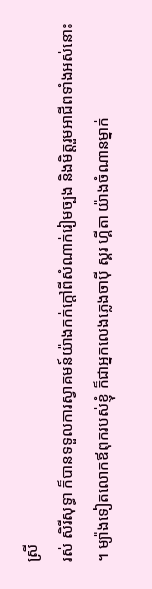ស្រី
រស់ សិរីសុទ្ធា ក៏បានទទួលការស្វាគមន៍យ៉ាងកក់ក្តៅពីសំណាក់រៀមច្បង និងមិត្តរួមអាជីពទាំងអស់នោះ
។ ម្យ៉ាងទៀតលោកឪពុករបស់ខ្ញុំ ក៏ជាអ្នកលេងភ្លេងចាប៉ី ស្គរ ហ្គីតា យ៉ាងចំណានម្នាក់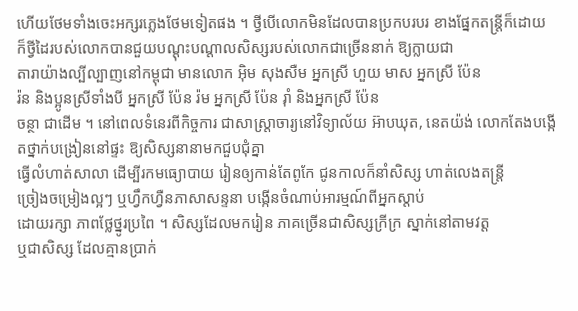ហើយថែមទាំងចេះអក្សរភ្លេងថែមទៀតផង ។ ថ្វីបើលោកមិនដែលបានប្រកបរបរ ខាងផ្នែកតន្ត្រីក៏ដោយ
ក៏ថ្វីដៃរបស់លោកបានជួយបណ្តុះបណ្តាលសិស្សរបស់លោកជាច្រើននាក់ ឱ្យក្លាយជា
តារាយ៉ាងល្បីល្បាញនៅកម្ពុជា មានលោក អ៊ិម សុងសឺម អ្នកស្រី ហួយ មាស អ្នកស្រី ប៉ែន
រ៉ន និងប្អូនស្រីទាំងបី អ្នកស្រី ប៉ែន រ៉ម អ្នកស្រី ប៉ែន រ៉ាំ និងអ្នកស្រី ប៉ែន
ចន្ថា ជាដើម ។ នៅពេលទំនេរពីកិច្ចការ ជាសាស្ត្រាចារ្យនៅវិទ្យាល័យ អ៊ាបឃុត, នេតយ៉ង់ លោកតែងបង្កើតថ្នាក់បង្រៀននៅផ្ទះ ឱ្យសិស្សនានាមកជួបជុំគ្នា
ធ្វើលំហាត់សាលា ដើម្បីរកមធ្យោបាយ រៀនឲ្យកាន់តែពូកែ ជូនកាលក៏នាំសិស្ស ហាត់លេងតន្ត្រី
ច្រៀងចម្រៀងល្អៗ ឬហ្វឹកហ្វឺនភាសាសន្ទនា បង្កើនចំណាប់អារម្មណ៍ពីអ្នកស្តាប់
ដោយរក្សា ភាពថ្លែថ្នូរប្រពៃ ។ សិស្សដែលមករៀន ភាគច្រើនជាសិស្សក្រីក្រ ស្នាក់នៅតាមវត្ត
ឬជាសិស្ស ដែលគ្មានប្រាក់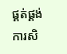ផ្គត់ផ្គង់ការសិ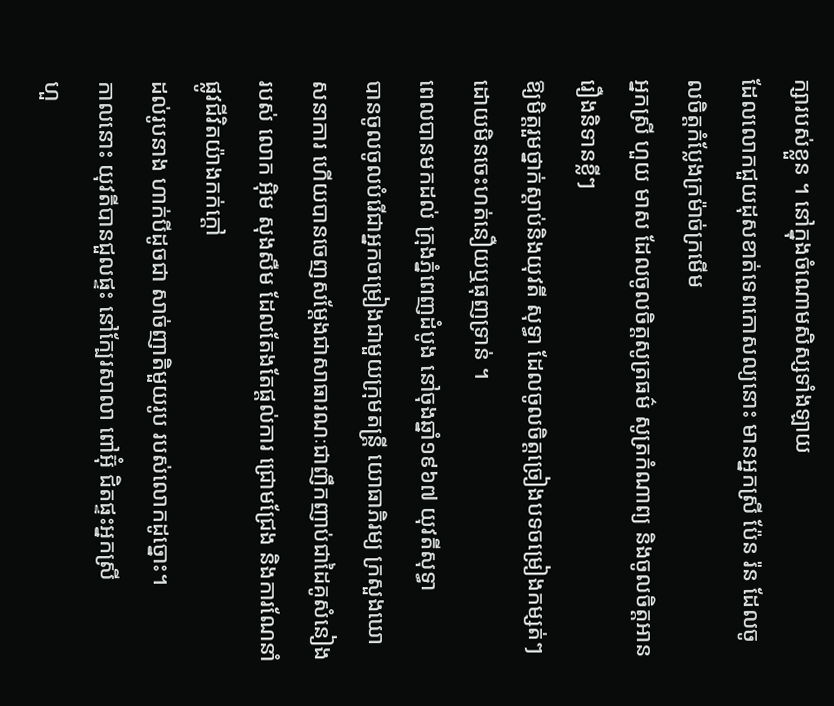ក្សារបស់ខ្លួន ។ នៅក្នុងចំណោមសិស្សទាំងឡាយ
ដែលលោកជួយដុសខាត់ទេពកោសល្យនោះ មានអ្នកស្រី ប៉ែន រ៉ន ដែលចូលចិត្តកំប្លែងក្រម៉ាច់ក្រមើម
អ្នកស្រី ហួយ មាស ដែលចូលចិត្តសូត្រធម៌ សូត្រកំណាព្យ និងចូលចិត្តអានរឿងនិទានខ្លីៗ
ឱ្យមិត្តរួមថ្នាក់ស្តាប់និងយុវតី សុទ្ធា ដែលចូលចិត្តច្រៀងបទចម្រៀងកម្សត់ៗ
ដោយមិនចេះហត់នឿយឬធុញទ្រាន់ ។
ពេលបានមកដល់ ក្រុងភ្នំពេញដំបូង នៅចុងឆ្នាំ១៩៦៧ យុវតីសុទ្ធា
បានចូលចូលបំរើជាអ្នកចម្រៀងជាមួយក្រុមតន្ត្រី យោធាភិរម្យ ក្រសួងឃោសនាការ ហើយបានចេញសម្តែងជាសាធារណៈជាញឹកញាប់ជាដៃគូសំនៀង
របស់ លោក អ៊ិម សុងសឺម ដែលតែងតែផ្តល់ការ ជ្រោមជ្រែង និងការណែនាំផ្លូវជីវិតយ៉ាងកក់ក្តៅ
ដល់រូបនាង ហាក់បីដូចជា សាច់ញាតិមួយរូប របស់លោកដូច្នោះ។
កាលនោះ យុវតីបានជួលផ្ទះ នៅក្បែរសាលា ពៅអ៊ុំ ជិតផ្ទះអ្នកស្រី
ហួ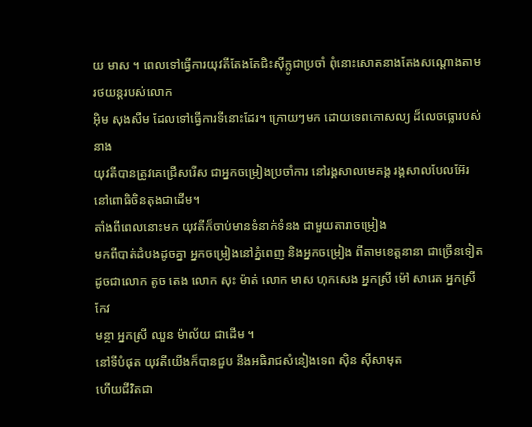យ មាស ។ ពេលទៅធ្វើការយុវតីតែងតែជិះស៊ីក្លូជាប្រចាំ ពុំនោះសោតនាងតែងសណ្តោងតាមរថយន្តរបស់លោក
អ៊ិម សុងសឺម ដែលទៅធ្វើការទីនោះដែរ។ ក្រោយៗមក ដោយទេពកោសល្យ ដ៏លេចធ្លោរបស់នាង
យុវតីបានត្រូវគេជ្រើសរើស ជាអ្នកចម្រៀងប្រចាំការ នៅរង្គសាលមេគង្គ រង្គសាលបែលអ៊ែរ
នៅពោធិចិនតុងជាដើម។
តាំងពីពេលនោះមក យុវតីក៏ចាប់មានទំនាក់ទំនង ជាមួយតារាចម្រៀង
មកពីបាត់ដំបងដូចគ្នា អ្នកចម្រៀងនៅភ្នំពេញ និងអ្នកចម្រៀង ពីតាមខេត្តនានា ជាច្រើនទៀត
ដូចជាលោក តូច តេង លោក សុះ ម៉ាត់ លោក មាស ហុកសេង អ្នកស្រី ម៉ៅ សារេត អ្នកស្រី កែវ
មន្ថា អ្នកស្រី ឈួន ម៉ាល័យ ជាដើម ។
នៅទីបំផុត យុវតីយើងក៏បានជួប នឹងអធិរាជសំនៀងទេព ស៊ិន ស៊ីសាមុត
ហើយជីវិតជា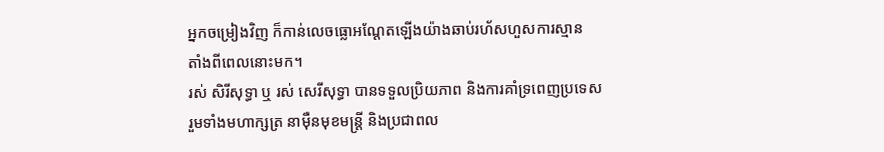អ្នកចម្រៀងវិញ ក៏កាន់លេចធ្លោអណ្តែតឡើងយ៉ាងឆាប់រហ័សហួសការស្មាន
តាំងពីពេលនោះមក។
រស់ សិរីសុទ្ធា ឬ រស់ សេរីសុទ្ធា បានទទួលប្រិយភាព និងការគាំទ្រពេញប្រទេស
រួមទាំងមហាក្សត្រ នាម៉ឺនមុខមន្ត្រី និងប្រជាពល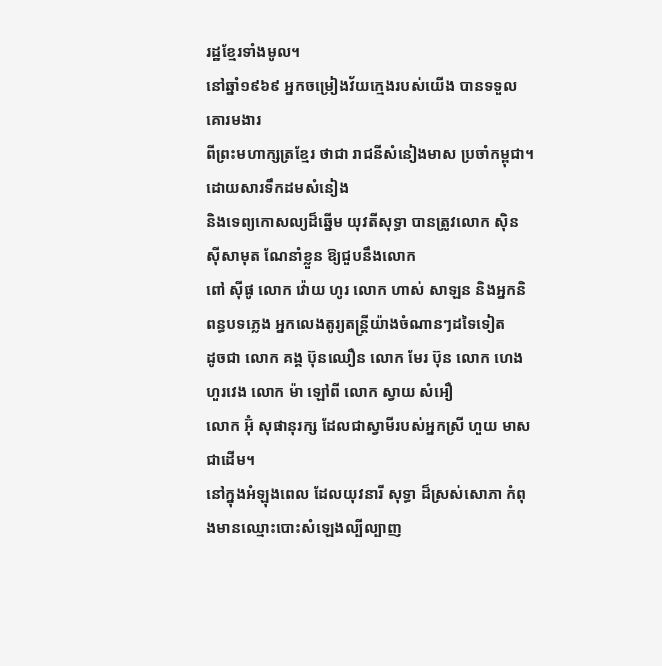រដ្ឋខ្មែរទាំងមូល។
នៅឆ្នាំ១៩៦៩ អ្នកចម្រៀងវ័យក្មេងរបស់យើង បានទទួលគោរមងារ
ពីព្រះមហាក្សត្រខ្មែរ ថាជា រាជនីសំនៀងមាស ប្រចាំកម្ពុជា។ ដោយសារទឹកដមសំនៀង
និងទេព្យកោសល្យដ៏ឆ្នើម យុវតីសុទ្ធា បានត្រូវលោក ស៊ិន ស៊ីសាមុត ណែនាំខ្លួន ឱ្យជួបនឹងលោក
ពៅ ស៊ីផូ លោក វ៉ោយ ហូរ លោក ហាស់ សាឡន និងអ្នកនិពន្ធបទភ្លេង អ្នកលេងតូរ្យតន្ត្រីយ៉ាងចំណានៗដទៃទៀត
ដូចជា លោក គង្គ ប៊ុនឈឿន លោក មែរ ប៊ុន លោក ហេង ហួរវេង លោក ម៉ា ឡៅពី លោក ស្វាយ សំអឿ
លោក អ៊ុំ សុផានុរក្ស ដែលជាស្វាមីរបស់អ្នកស្រី ហួយ មាស ជាដើម។
នៅក្នុងអំឡុងពេល ដែលយុវនារី សុទ្ធា ដ៏ស្រស់សោភា កំពុងមានឈ្មោះបោះសំឡេងល្បីល្បាញ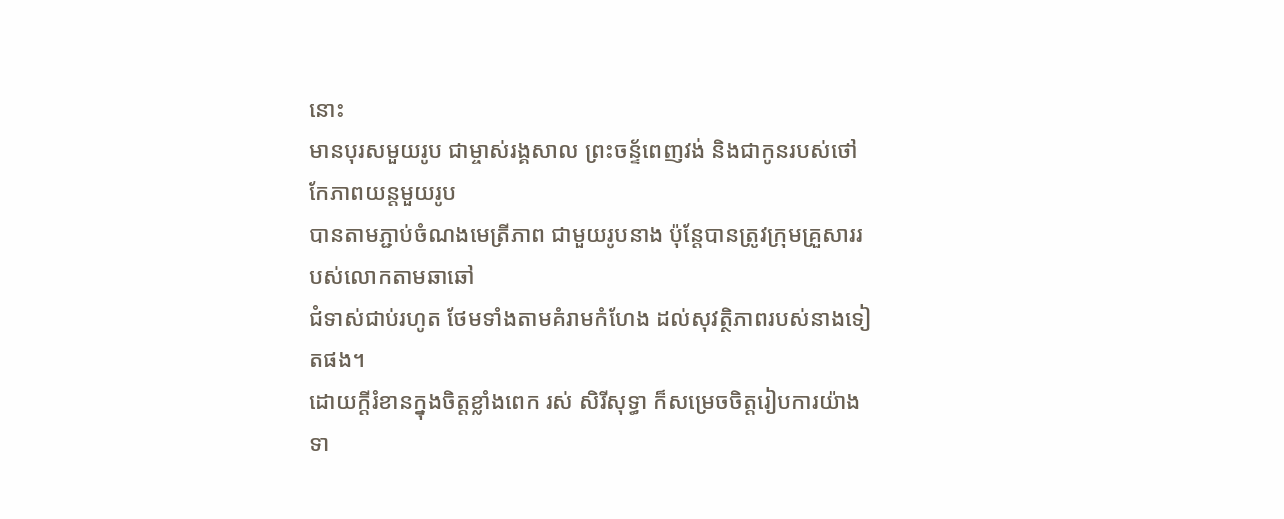នោះ
មានបុរសមួយរូប ជាម្ចាស់រង្គសាល ព្រះចន្ទ័ពេញវង់ និងជាកូនរបស់ថៅកែភាពយន្តមួយរូប
បានតាមភ្ជាប់ចំណងមេត្រីភាព ជាមួយរូបនាង ប៉ុន្តែបានត្រូវក្រុមគ្រួសាររបស់លោកតាមឆាឆៅ
ជំទាស់ជាប់រហូត ថែមទាំងតាមគំរាមកំហែង ដល់សុវត្ថិភាពរបស់នាងទៀតផង។
ដោយក្តីរំខានក្នុងចិត្តខ្លាំងពេក រស់ សិរីសុទ្ធា ក៏សម្រេចចិត្តរៀបការយ៉ាងទា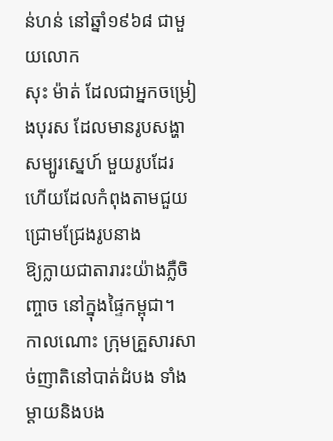ន់ហន់ នៅឆ្នាំ១៩៦៨ ជាមួយលោក
សុះ ម៉ាត់ ដែលជាអ្នកចម្រៀងបុរស ដែលមានរូបសង្ហា សម្បូរស្នេហ៍ មួយរូបដែរ ហើយដែលកំពុងតាមជួយជ្រោមជ្រែងរូបនាង
ឱ្យក្លាយជាតារារះយ៉ាងភ្លឺចិញ្ចាច នៅក្នុងផ្ទៃកម្ពុជា។
កាលណោះ ក្រុមគ្រួសារសាច់ញាតិនៅបាត់ដំបង ទាំងម្តាយនិងបង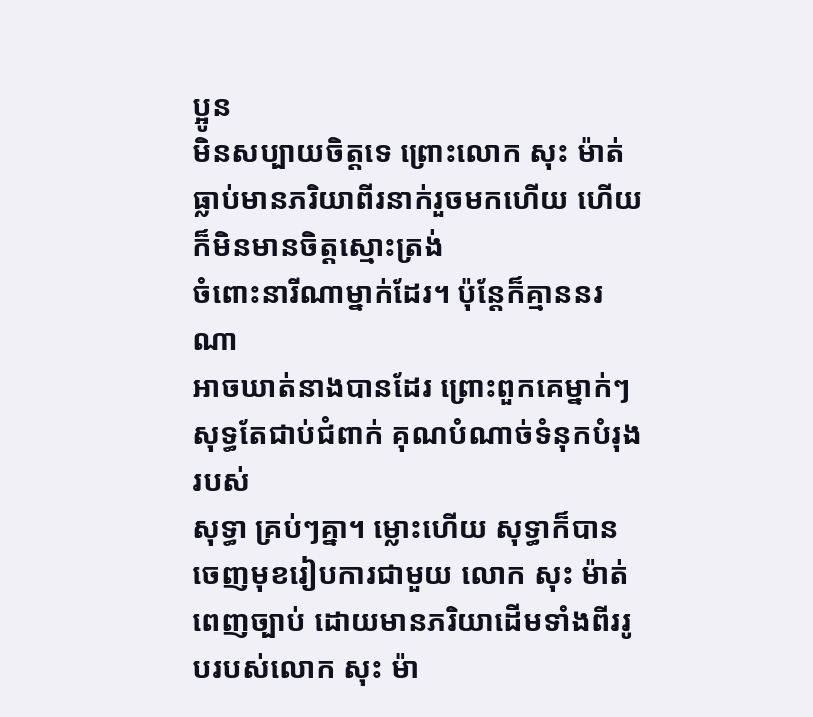ប្អូន
មិនសប្បាយចិត្តទេ ព្រោះលោក សុះ ម៉ាត់ ធ្លាប់មានភរិយាពីរនាក់រួចមកហើយ ហើយក៏មិនមានចិត្តស្មោះត្រង់
ចំពោះនារីណាម្នាក់ដែរ។ ប៉ុន្តែក៏គ្មាននរណា
អាចឃាត់នាងបានដែរ ព្រោះពួកគេម្នាក់ៗ សុទ្ធតែជាប់ជំពាក់ គុណបំណាច់ទំនុកបំរុងរបស់
សុទ្ធា គ្រប់ៗគ្នា។ ម្លោះហើយ សុទ្ធាក៏បានចេញមុខរៀបការជាមួយ លោក សុះ ម៉ាត់
ពេញច្បាប់ ដោយមានភរិយាដើមទាំងពីររូបរបស់លោក សុះ ម៉ា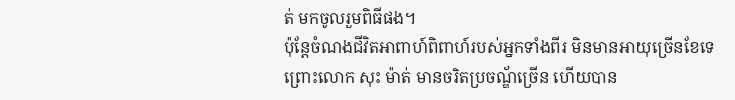ត់ មកចូលរួមពិធីផង។
ប៉ុន្តែចំណងជីវិតអាពាហ៍ពិពាហ៍របស់អ្នកទាំងពីរ មិនមានអាយុច្រើនខែទេ
ព្រោះលោក សុះ ម៉ាត់ មានចរិតប្រចណ្ឌ័ច្រើន ហើយបាន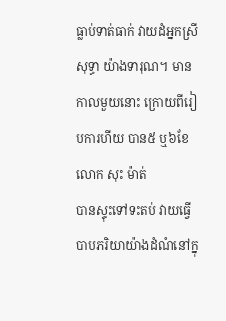ធ្លាប់ទាត់ធាក់ វាយដំអ្នកស្រី
សុទ្ធា យ៉ាងទារុណ។ មានកាលមួយនោះ ក្រោយពីរៀបការហីយ បាន៥ ឬ៦ខែ លោក សុះ ម៉ាត់
បានស្ទុះទៅទះតប់ វាយធ្វើបាបភរិយាយ៉ាងដំណំនៅក្នុ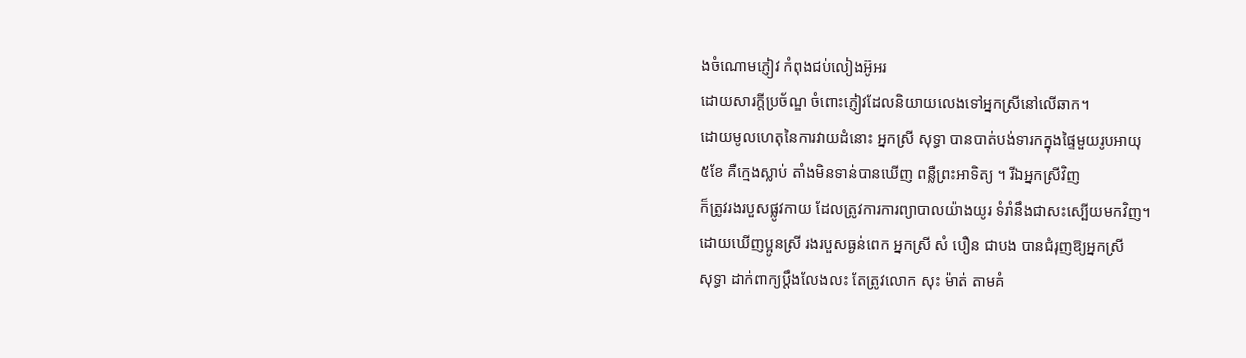ងចំណោមភ្ញៀវ កំពុងជប់លៀងអ៊ូអរ
ដោយសារក្តីប្រច័ណ្ឌ ចំពោះភ្ញៀវដែលនិយាយលេងទៅអ្នកស្រីនៅលើឆាក។
ដោយមូលហេតុនៃការវាយដំនោះ អ្នកស្រី សុទ្ធា បានបាត់បង់ទារកក្នុងផ្ទៃមួយរូបអាយុ
៥ខែ គឺក្មេងស្លាប់ តាំងមិនទាន់បានឃើញ ពន្លឺព្រះអាទិត្យ ។ រីឯអ្នកស្រីវិញ
ក៏ត្រូវរងរបួសផ្លូវកាយ ដែលត្រូវការការព្យាបាលយ៉ាងយូរ ទំរាំនឹងជាសះស្បើយមកវិញ។
ដោយឃើញប្អូនស្រី រងរបួសធ្ងន់ពេក អ្នកស្រី សំ បឿន ជាបង បានជំរុញឱ្យអ្នកស្រី
សុទ្ធា ដាក់ពាក្យប្តឹងលែងលះ តែត្រូវលោក សុះ ម៉ាត់ តាមគំ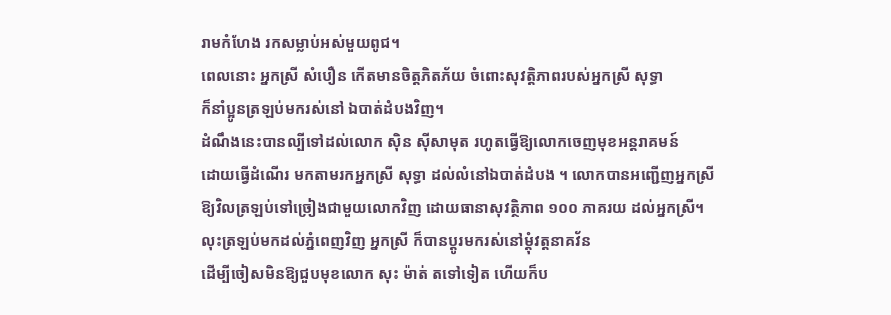រាមកំហែង រកសម្លាប់អស់មួយពូជ។
ពេលនោះ អ្នកស្រី សំបឿន កើតមានចិត្តភិតភ័យ ចំពោះសុវត្តិភាពរបស់អ្នកស្រី សុទ្ធា
ក៏នាំប្អូនត្រឡប់មករស់នៅ ឯបាត់ដំបងវិញ។
ដំណឹងនេះបានល្បីទៅដល់លោក ស៊ិន ស៊ីសាមុត រហូតធ្វើឱ្យលោកចេញមុខអន្តរាគមន៍
ដោយធ្វើដំណើរ មកតាមរកអ្នកស្រី សុទ្ធា ដល់លំនៅឯបាត់ដំបង ។ លោកបានអញ្ជើញអ្នកស្រី
ឱ្យវិលត្រឡប់ទៅច្រៀងជាមួយលោកវិញ ដោយធានាសុវត្ថិភាព ១០០ ភាគរយ ដល់អ្នកស្រី។
លុះត្រឡប់មកដល់ភ្នំពេញវិញ អ្នកស្រី ក៏បានប្តូរមករស់នៅម្តុំវត្តនាគវ័ន
ដើម្បីចៀសមិនឱ្យជួបមុខលោក សុះ ម៉ាត់ តទៅទៀត ហើយក៏ប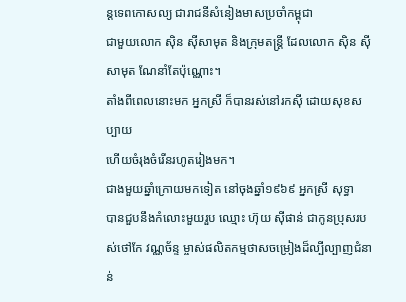ន្តទេពកោសល្យ ជារាជនីសំនៀងមាសប្រចាំកម្ពុជា
ជាមួយលោក ស៊ិន ស៊ីសាមុត និងក្រុមតន្ត្រី ដែលលោក ស៊ិន ស៊ីសាមុត ណែនាំតែប៉ុណ្ណោះ។
តាំងពីពេលនោះមក អ្នកស្រី ក៏បានរស់នៅរកស៊ី ដោយសុខសប្បាយ
ហើយចំរុងចំរើនរហូតរៀងមក។
ជាងមួយឆ្នាំក្រោយមកទៀត នៅចុងឆ្នាំ១៩៦៩ អ្នកស្រី សុទ្ធា
បានជួបនឹងកំលោះមួយរួប ឈ្មោះ ហ៊ុយ ស៊ីផាន់ ជាកូនប្រុសរបស់ថៅកែ វណ្ណច័ន្ទ ម្ចាស់ផលិតកម្មថាសចម្រៀងដ៏ល្បីល្បាញជំនាន់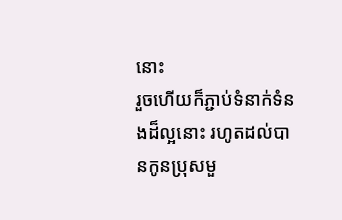នោះ
រួចហើយក៏ភ្ជាប់ទំនាក់ទំនងដ៏ល្អនោះ រហូតដល់បានកូនប្រុសមួ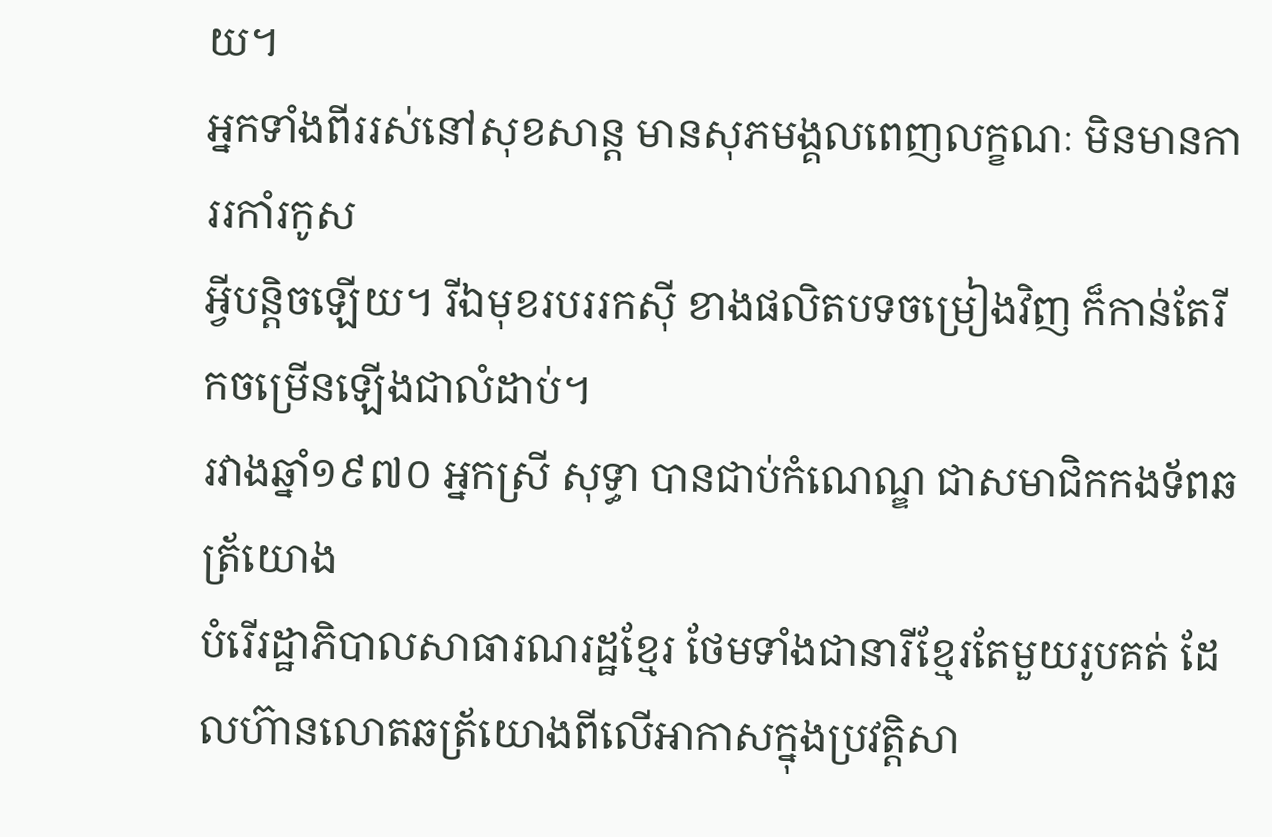យ។
អ្នកទាំងពីររស់នៅសុខសាន្ត មានសុភមង្គលពេញលក្ខណៈ មិនមានការរកាំរកូស
អ្វីបន្តិចឡើយ។ រីឯមុខរបររកស៊ី ខាងផលិតបទចម្រៀងវិញ ក៏កាន់តែរីកចម្រើនឡើងជាលំដាប់។
រវាងឆ្នាំ១៩៧០ អ្នកស្រី សុទ្ធា បានជាប់កំណេណ្ឌ ជាសមាជិកកងទ័ពឆត្រ័យោង
បំរើរដ្ឋាភិបាលសាធារណរដ្ឋខ្មែរ ថែមទាំងជានារីខ្មែរតែមួយរូបគត់ ដែលហ៊ានលោតឆត្រ័យោងពីលើអាកាសក្នុងប្រវត្តិសា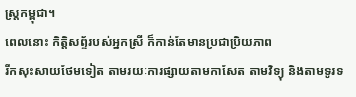ស្ត្រកម្ពុជា។
ពេលនោះ កិត្តិសព្ទ័របស់អ្នកស្រី ក៏កាន់តែមានប្រជាប្រិយភាព
រីកសុះសាយថែមទៀត តាមរយៈការផ្សាយតាមកាសែត តាមវិទ្យុ និងតាមទូរទ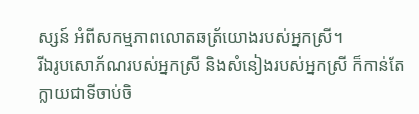ស្សន៍ អំពីសកម្មភាពលោតឆត្រ័យោងរបស់អ្នកស្រី។
រីឯរូបសោភ័ណរបស់អ្នកស្រី និងសំនៀងរបស់អ្នកស្រី ក៏កាន់តែក្លាយជាទីចាប់ចិ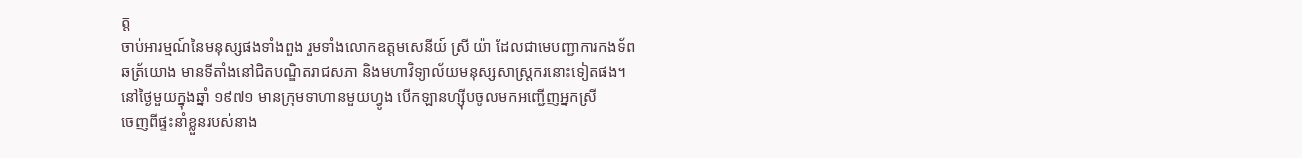ត្ត
ចាប់អារម្មណ៍នៃមនុស្សផងទាំងពួង រួមទាំងលោកឧត្តមសេនីយ៍ ស្រី យ៉ា ដែលជាមេបញ្ជាការកងទ័ព
ឆត្រ័យោង មានទីតាំងនៅជិតបណ្ឌិតរាជសភា និងមហាវិទ្យាល័យមនុស្សសាស្ត្រករនោះទៀតផង។
នៅថ្ងៃមួយក្នុងឆ្នាំ ១៩៧១ មានក្រុមទាហានមួយហ្វូង បើកឡានហ្ស៊ីបចូលមកអញ្ជើញអ្នកស្រី
ចេញពីផ្ទះនាំខ្លួនរបស់នាង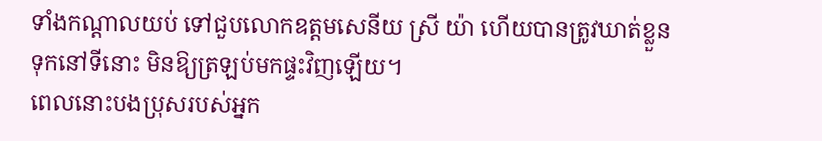ទាំងកណ្តាលយប់ ទៅជួបលោកឧត្តមសេនីយ ស្រី យ៉ា ហើយបានត្រូវឃាត់ខ្លួន
ទុកនៅទីនោះ មិនឱ្យត្រឡប់មកផ្ទះវិញឡើយ។
ពេលនោះបងប្រុសរបស់អ្នក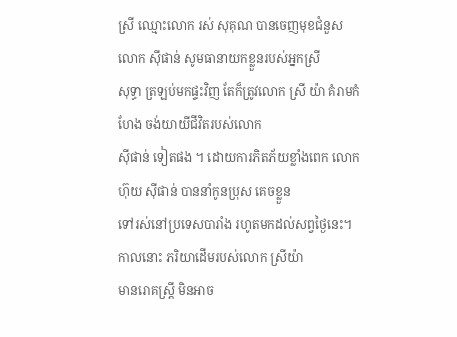ស្រី ឈ្មោះលោក រស់ សុគុណ បានចេញមុខជំនួស លោក ស៊ីផាន់ សូមធានាយកខ្លួនរបស់អ្នកស្រី
សុទ្ធា ត្រឡប់មកផ្ទះវិញ តែក៏ត្រូវលោក ស្រី យ៉ា គំរាមកំហែង ចង់យាយីជីវិតរបស់លោក
ស៊ីផាន់ ទៀតផង ។ ដោយការភិតភ័យខ្លាំងពេក លោក ហ៊ុយ ស៊ីផាន់ បាននាំកូនប្រុស គេចខ្លួន
ទៅរស់នៅប្រទេសបារាំង រហូតមកដល់សព្វថ្ងៃនេះ។ កាលនោះ ភរិយាដើមរបស់លោក ស្រីយ៉ា
មានរោគស្ត្រី មិនអាច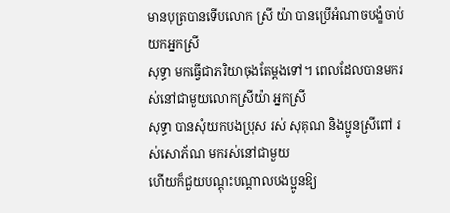មានបុត្របានទើបលោក ស្រី យ៉ា បានប្រើអំណាចបង្ខំចាប់យកអ្នកស្រី
សុទ្ធា មកធ្វើជាភរិយាចុងតែម្តងទៅ។ ពេលដែលបានមករស់នៅជាមួយលោកស្រីយ៉ា អ្នកស្រី
សុទ្ធា បានសុំយកបងប្រុស រស់ សុគុណ និងប្អូនស្រីពៅ រស់សោភ័ណ មករស់នៅជាមួយ
ហើយក៏ជួយបណ្តុះបណ្តាលបងប្អូនឱ្យ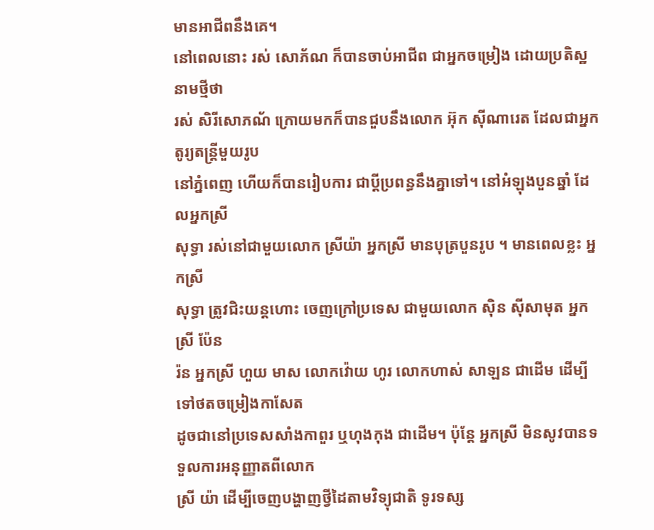មានអាជីពនឹងគេ។
នៅពេលនោះ រស់ សោភ័ណ ក៏បានចាប់អាជីព ជាអ្នកចម្រៀង ដោយប្រតិស្ឋនាមថ្មីថា
រស់ សិរីសោភណ័ ក្រោយមកក៏បានជួបនឹងលោក អ៊ុក ស៊ីណារេត ដែលជាអ្នកតូរ្យតន្ត្រីមួយរូប
នៅភ្នំពេញ ហើយក៏បានរៀបការ ជាប្តីប្រពន្ធនឹងគ្នាទៅ។ នៅអំឡុងបួនឆ្នាំ ដែលអ្នកស្រី
សុទ្ធា រស់នៅជាមួយលោក ស្រីយ៉ា អ្នកស្រី មានបុត្របួនរូប ។ មានពេលខ្លះ អ្នកស្រី
សុទ្ធា ត្រូវជិះយន្តហោះ ចេញក្រៅប្រទេស ជាមួយលោក ស៊ិន ស៊ីសាមុត អ្នកស្រី ប៉ែន
រ៉ន អ្នកស្រី ហួយ មាស លោកវ៉ោយ ហូរ លោកហាស់ សាឡន ជាដើម ដើម្បីទៅថតចម្រៀងកាសែត
ដូចជានៅប្រទេសសាំងកាពួរ ឬហុងកុង ជាដើម។ ប៉ុន្តែ អ្នកស្រី មិនសូវបានទទួលការអនុញ្ញាតពីលោក
ស្រី យ៉ា ដើម្បីចេញបង្ហាញថ្វីដៃតាមវិទ្យុជាតិ ទូរទស្ស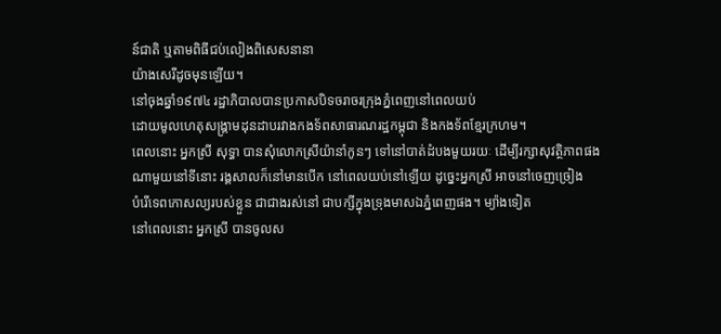ន៍ជាតិ ឬតាមពិធីជប់លៀងពិសេសនានា
យ៉ាងសេរីដូចមុនឡើយ។
នៅចុងឆ្នាំ១៩៧៤ រដ្ឋាភិបាលបានប្រកាសបិទចរាចរក្រុងភ្នំពេញនៅពេលយប់
ដោយមូលហេតុសង្គ្រាមដុនដាបរវាងកងទ័ពសាធារណរដ្ឋកម្ពុជា និងកងទ័ពខ្មែរក្រហម។
ពេលនោះ អ្នកស្រី សុទ្ធា បានសុំលោកស្រីយ៉ានាំកូនៗ ទៅនៅបាត់ដំបងមួយរយៈ ដើម្បីរក្សាសុវត្ថិភាពផង
ណាមួយនៅទីនោះ រង្គសាលក៏នៅមានបើក នៅពេលយប់នៅឡើយ ដូច្នេះអ្នកស្រី អាចនៅចេញច្រៀង
បំរើទេពកោសល្យរបស់ខ្លួន ជាជាងរស់នៅ ជាបក្សីក្នុងទ្រុងមាសឯភ្នំពេញផង។ ម្យ៉ាងទៀត
នៅពេលនោះ អ្នកស្រី បានចូលស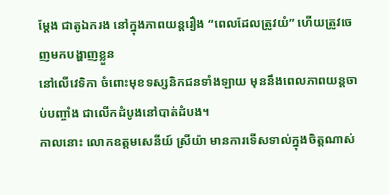ម្តែង ជាតូឯករង នៅក្នុងភាពយន្តរឿង “ពេលដែលត្រូវយំ” ហើយត្រូវចេញមកបង្ហាញខ្លួន
នៅលើវេទិកា ចំពោះមុខទស្សនិកជនទាំងឡាយ មុននឹងពេលភាពយន្តចាប់បញ្ចាំង ជាលើកដំបូងនៅបាត់ដំបង។
កាលនោះ លោកឧត្តមសេនីយ៍ ស្រីយ៉ា មានការទើសទាល់ក្នុងចិត្តណាស់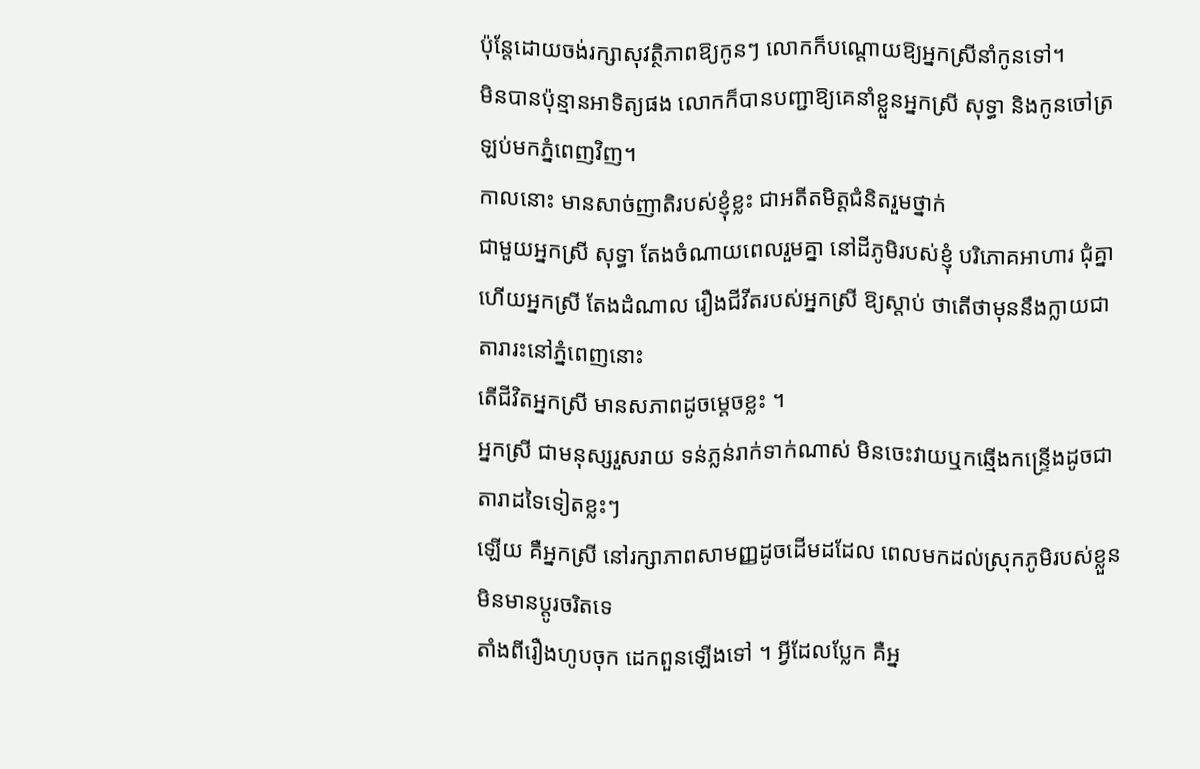ប៉ុន្តែដោយចង់រក្សាសុវត្ថិភាពឱ្យកូនៗ លោកក៏បណ្តោយឱ្យអ្នកស្រីនាំកូនទៅ។
មិនបានប៉ុន្មានអាទិត្យផង លោកក៏បានបញ្ជាឱ្យគេនាំខ្លួនអ្នកស្រី សុទ្ធា និងកូនចៅត្រឡប់មកភ្នំពេញវិញ។
កាលនោះ មានសាច់ញាតិរបស់ខ្ញុំខ្លះ ជាអតីតមិត្តជំនិតរួមថ្នាក់
ជាមួយអ្នកស្រី សុទ្ធា តែងចំណាយពេលរួមគ្នា នៅដីភូមិរបស់ខ្ញុំ បរិភោគអាហារ ជុំគ្នា
ហើយអ្នកស្រី តែងដំណាល រឿងជីវីតរបស់អ្នកស្រី ឱ្យស្តាប់ ថាតើថាមុននឹងក្លាយជាតារារះនៅភ្នំពេញនោះ
តើជីវិតអ្នកស្រី មានសភាពដូចម្តេចខ្លះ ។
អ្នកស្រី ជាមនុស្សរួសរាយ ទន់ភ្លន់រាក់ទាក់ណាស់ មិនចេះវាយឬកឆ្មើងកន្ទ្រើងដូចជាតារាដទៃទៀតខ្លះៗ
ឡើយ គឺអ្នកស្រី នៅរក្សាភាពសាមញ្ញដូចដើមដដែល ពេលមកដល់ស្រុកភូមិរបស់ខ្លួន មិនមានប្តូរចរិតទេ
តាំងពីរឿងហូបចុក ដេកពួនឡើងទៅ ។ អ្វីដែលប្លែក គឺអ្ន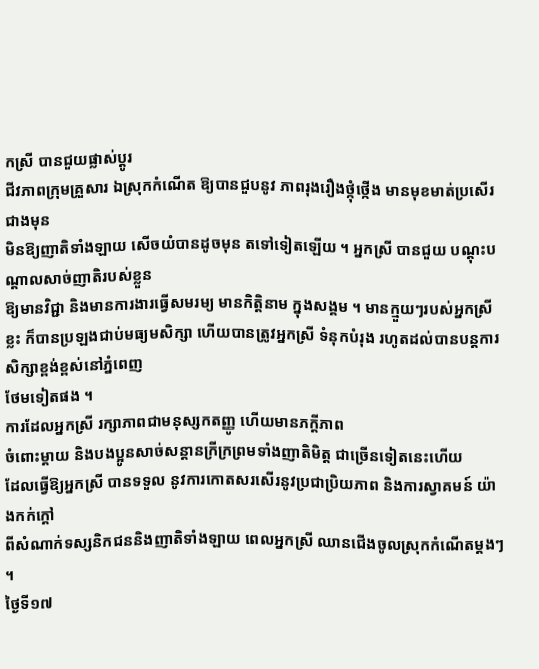កស្រី បានជួយផ្លាស់ប្តូរ
ជីវភាពក្រុមគ្រួសារ ឯស្រុកកំណើត ឱ្យបានជួបនូវ ភាពរុងរឿងថ្កុំថ្កើង មានមុខមាត់ប្រសើរជាងមុន
មិនឱ្យញាតិទាំងឡាយ សើចយំបានដូចមុន តទៅទៀតឡើយ ។ អ្នកស្រី បានជួយ បណ្តុះបណ្តាលសាច់ញាតិរបស់ខ្លួន
ឱ្យមានវិជ្ជា និងមានការងារធ្វើសមរម្យ មានកិត្តិនាម ក្នុងសង្គម ។ មានក្មួយៗរបស់អ្នកស្រី
ខ្លះ ក៏បានប្រឡងជាប់មធ្យមសិក្សា ហើយបានត្រូវអ្នកស្រី ទំនុកបំរុង រហូតដល់បានបន្តការសិក្សាខ្ពង់ខ្ពស់នៅភ្នំពេញ
ថែមទៀតផង ។
ការដែលអ្នកស្រី រក្សាភាពជាមនុស្សកតញ្ញូ ហើយមានភក្តីភាព
ចំពោះម្តាយ និងបងប្អូនសាច់សន្តានក្រីក្រព្រមទាំងញាតិមិត្ត ជាច្រើនទៀតនេះហើយ
ដែលធ្វើឱ្យអ្នកស្រី បានទទួល នូវការកោតសរសើរនូវប្រជាប្រិយភាព និងការស្វាគមន៍ យ៉ាងកក់ក្តៅ
ពីសំណាក់ទស្សនិកជននិងញាតិទាំងឡាយ ពេលអ្នកស្រី ឈានជើងចូលស្រុកកំណើតម្តងៗ
។
ថ្ងៃទី១៧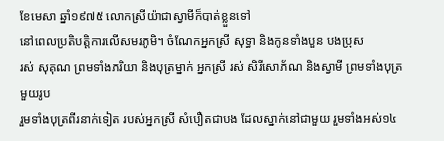ខែមេសា ឆ្នាំ១៩៧៥ លោកស្រីយ៉ាជាស្វាមីក៏បាត់ខ្លួនទៅ
នៅពេលប្រតិបត្តិការលើសមរភូមិ។ ចំណែកអ្នកស្រី សុទ្ធា និងកូនទាំងបួន បងប្រុស
រស់ សុគុណ ព្រមទាំងភរិយា និងបុត្រម្នាក់ អ្នកស្រី រស់ សិរីសោភ័ណ និងស្វាមី ព្រមទាំងបុត្រមួយរូប
រួមទាំងបុត្រពីរនាក់ទៀត របស់អ្នកស្រី សំបឿតជាបង ដែលស្នាក់នៅជាមួយ រួមទាំងអស់១៤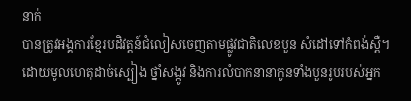នាក់
បានត្រូវអង្គការខ្មែរបដិវត្តន៍ជំលៀសចេញតាមផ្លូវជាតិលេខបួន សំដៅទៅកំពង់ស្ពឺ។
ដោយមូលហេតុដាច់ស្បៀង ថ្នាំសង្កូវ និងការលំបាកនានាកូនទាំងបួនរូបរបស់អ្នក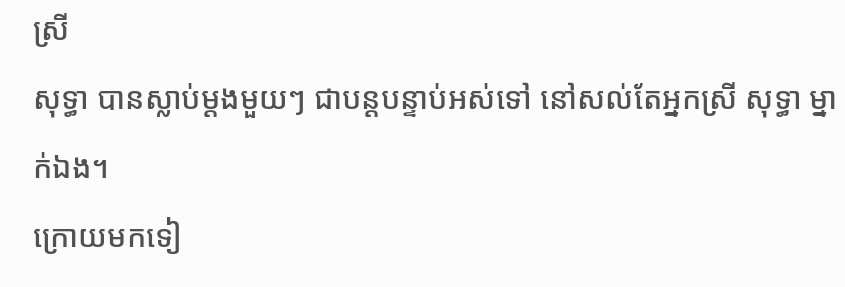ស្រី
សុទ្ធា បានស្លាប់ម្តងមួយៗ ជាបន្តបន្ទាប់អស់ទៅ នៅសល់តែអ្នកស្រី សុទ្ធា ម្នាក់ឯង។
ក្រោយមកទៀ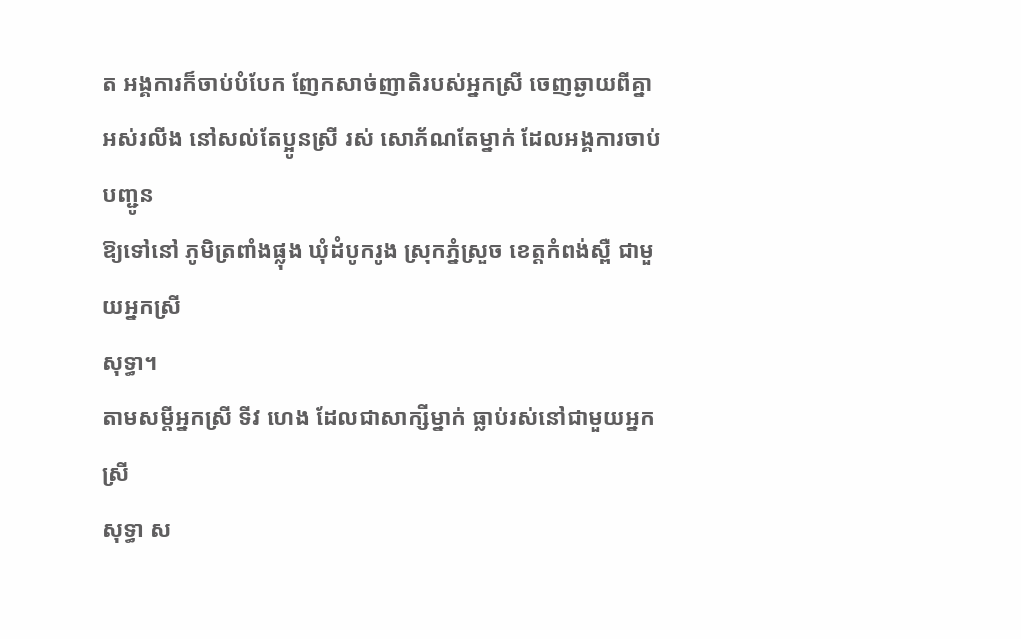ត អង្គការក៏ចាប់បំបែក ញែកសាច់ញាតិរបស់អ្នកស្រី ចេញឆ្ងាយពីគ្នាអស់រលីង នៅសល់តែប្អូនស្រី រស់ សោភ័ណតែម្នាក់ ដែលអង្គការចាប់បញ្ជូន
ឱ្យទៅនៅ ភូមិត្រពាំងផ្លុង ឃុំដំបូករូង ស្រុកភ្នំស្រួច ខេត្តកំពង់ស្ពឺ ជាមួយអ្នកស្រី
សុទ្ធា។
តាមសម្តីអ្នកស្រី ទីវ ហេង ដែលជាសាក្សីម្នាក់ ធ្លាប់រស់នៅជាមួយអ្នកស្រី
សុទ្ធា ស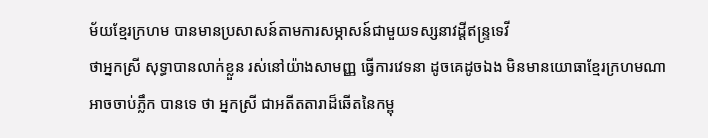ម័យខ្មែរក្រហម បានមានប្រសាសន៍តាមការសម្ភាសន៍ជាមួយទស្សនាវដ្តីឥន្ទ្រទេវី
ថាអ្នកស្រី សុទ្ធាបានលាក់ខ្លួន រស់នៅយ៉ាងសាមញ្ញ ធ្វើការវេទនា ដូចគេដូចឯង មិនមានយោធាខ្មែរក្រហមណា
អាចចាប់ភ្លឹក បានទេ ថា អ្នកស្រី ជាអតីតតារាដ៏ឆើតនៃកម្ពុ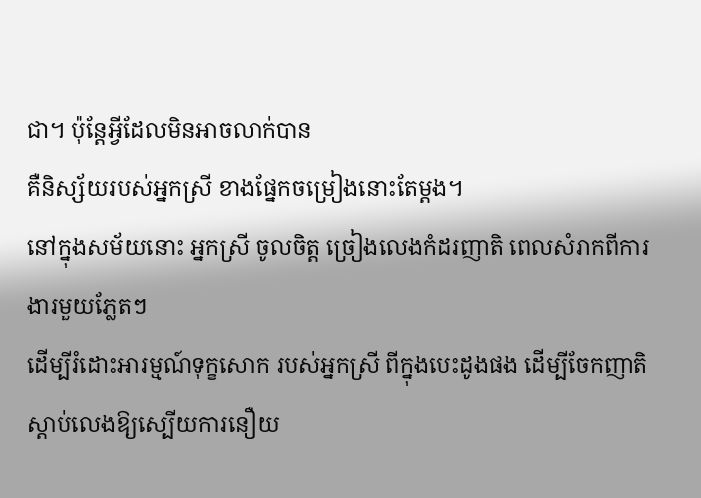ជា។ ប៉ុន្តែអ្វីដែលមិនអាចលាក់បាន
គឺនិស្ស័យរបស់អ្នកស្រី ខាងផ្នែកចម្រៀងនោះតែម្តង។
នៅក្នុងសម័យនោះ អ្នកស្រី ចូលចិត្ត ច្រៀងលេងកំដរញាតិ ពេលសំរាកពីការងារមួយភ្លែតៗ
ដើម្បីរំដោះអារម្មណ៍ទុក្ខសោក របស់អ្នកស្រី ពីក្នុងបេះដូងផង ដើម្បីចែកញាតិស្តាប់លេងឱ្យស្បើយការនឿយ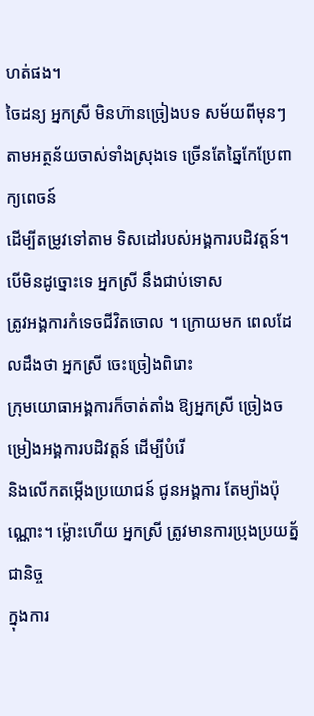ហត់ផង។
ចៃដន្យ អ្នកស្រី មិនហ៊ានច្រៀងបទ សម័យពីមុនៗ តាមអត្ថន័យចាស់ទាំងស្រុងទេ ច្រើនតែឆ្នៃកែប្រែពាក្យពេចន៍
ដើម្បីតម្រូវទៅតាម ទិសដៅរបស់អង្គការបដិវត្តន៍។ បើមិនដូច្នោះទេ អ្នកស្រី នឹងជាប់ទោស
ត្រូវអង្គការកំទេចជីវិតចោល ។ ក្រោយមក ពេលដែលដឹងថា អ្នកស្រី ចេះច្រៀងពិរោះ
ក្រុមយោធាអង្គការក៏ចាត់តាំង ឱ្យអ្នកស្រី ច្រៀងចម្រៀងអង្គការបដិវត្តន៍ ដើម្បីបំរើ
និងលើកតម្កើងប្រយោជន៍ ជូនអង្គការ តែម្យ៉ាងប៉ុណ្ណោះ។ ម្ល៉ោះហើយ អ្នកស្រី ត្រូវមានការប្រុងប្រយត្ន័ជានិច្ច
ក្នុងការ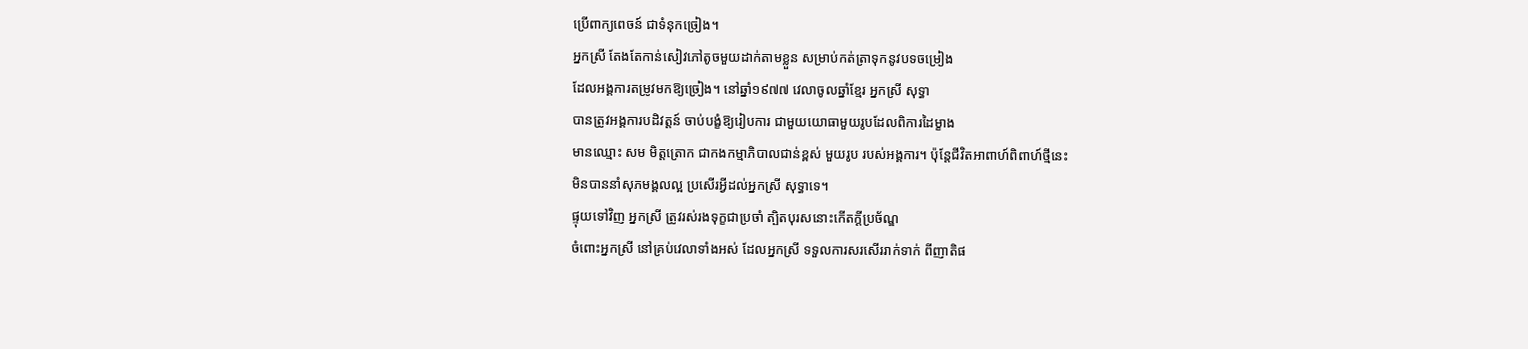ប្រើពាក្យពេចន៍ ជាទំនុកច្រៀង។
អ្នកស្រី តែងតែកាន់សៀវភៅតូចមួយដាក់តាមខ្លួន សម្រាប់កត់ត្រាទុកនូវបទចម្រៀង
ដែលអង្គការតម្រូវមកឱ្យច្រៀង។ នៅឆ្នាំ១៩៧៧ វេលាចូលឆ្នាំខ្មែរ អ្នកស្រី សុទ្ធា
បានត្រូវអង្គការបដិវត្តន៍ ចាប់បង្ខំឱ្យរៀបការ ជាមួយយោធាមួយរូបដែលពិការដៃម្ខាង
មានឈ្មោះ សម មិត្តត្រោក ជាកងកម្មាភិបាលជាន់ខ្ពស់ មួយរូប របស់អង្គការ។ ប៉ុន្តែជីវិតអាពាហ៍ពិពាហ៍ថ្មីនេះ
មិនបាននាំសុភមង្គលល្អ ប្រសើរអ្វីដល់អ្នកស្រី សុទ្ធាទេ។
ផ្ទុយទៅវិញ អ្នកស្រី ត្រូវរស់រងទុក្ខជាប្រចាំ ត្បិតបុរសនោះកើតក្តីប្រច័ណ្ឌ
ចំពោះអ្នកស្រី នៅគ្រប់វេលាទាំងអស់ ដែលអ្នកស្រី ទទួលការសរសើររាក់ទាក់ ពីញាតិផ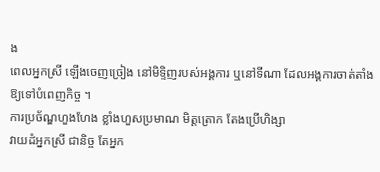ង
ពេលអ្នកស្រី ឡើងចេញច្រៀង នៅមិទ្ទិញរបស់អង្គការ ឬនៅទីណា ដែលអង្គការចាត់តាំង
ឱ្យទៅបំពេញកិច្ច ។
ការប្រច័ណ្ឌហួងហែង ខ្លាំងហួសប្រមាណ មិត្តត្រោក តែងប្រើហិង្សា
វាយដំអ្នកស្រី ជានិច្ច តែអ្នក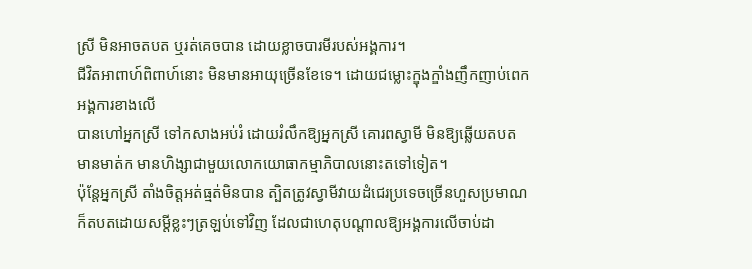ស្រី មិនអាចតបត ឬរត់គេចបាន ដោយខ្លាចបារមីរបស់អង្គការ។
ជីវិតអាពាហ៍ពិពាហ៍នោះ មិនមានអាយុច្រើនខែទេ។ ដោយជម្លោះក្ឌុងក្ឌាំងញឹកញាប់ពេកអង្គការខាងលើ
បានហៅអ្នកស្រី ទៅកសាងអប់រំ ដោយរំលឹកឱ្យអ្នកស្រី គោរពស្វាមី មិនឱ្យឆ្លើយតបត
មានមាត់ក មានហិង្សាជាមួយលោកយោធាកម្មាភិបាលនោះតទៅទៀត។
ប៉ុន្តែអ្នកស្រី តាំងចិត្តអត់ធ្មត់មិនបាន ត្បិតត្រូវស្វាមីវាយដំជេរប្រទេចច្រើនហួសប្រមាណ
ក៏តបតដោយសម្តីខ្លះៗត្រឡប់ទៅវិញ ដែលជាហេតុបណ្តាលឱ្យអង្គការលើចាប់ដា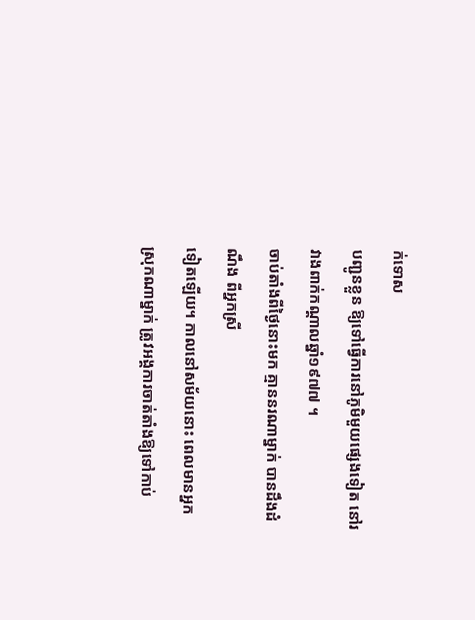ក់ទោស
បញ្ជូនខ្លួន ឱ្យទៅធ្វើការនៅភូមិមួយផ្សេងទៀត នៅរវាងពាក់កណ្តាលឆ្នាំ១៩៧៧ ។
ចាប់តាំងពីថ្ងៃនោះមក គ្មាននរណាម្នាក់ បានដឹងដំណឹង ពីអ្នកស្រី
ទៀតឡើយ។ កាលនៅសម័យនោះ ពេលមានអ្នកស្រុកណាម្នាក់ ត្រូវអង្គការចាត់តាំងឱ្យទៅកាប់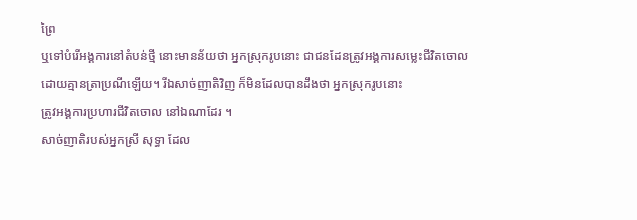ព្រៃ
ឬទៅបំរើអង្គការនៅតំបន់ថ្មី នោះមានន័យថា អ្នកស្រុករូបនោះ ជាជនដែនត្រូវអង្គការសម្លេះជីវិតចោល
ដោយគ្មានត្រាប្រណីឡើយ។ រីឯសាច់ញាតិវិញ ក៏មិនដែលបានដឹងថា អ្នកស្រុករូបនោះ
ត្រូវអង្គការប្រហារជីវិតចោល នៅឯណាដែរ ។
សាច់ញាតិរបស់អ្នកស្រី សុទ្ធា ដែល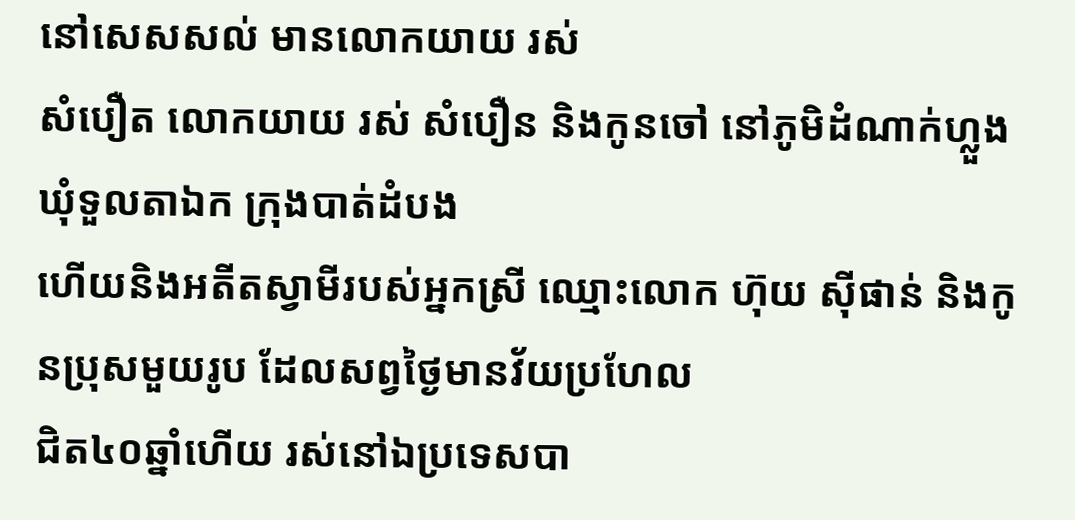នៅសេសសល់ មានលោកយាយ រស់
សំបឿត លោកយាយ រស់ សំបឿន និងកូនចៅ នៅភូមិដំណាក់ហ្លួង ឃុំទួលតាឯក ក្រុងបាត់ដំបង
ហើយនិងអតីតស្វាមីរបស់អ្នកស្រី ឈ្មោះលោក ហ៊ុយ ស៊ីផាន់ និងកូនប្រុសមួយរូប ដែលសព្វថ្ងៃមានវ័យប្រហែល
ជិត៤០ឆ្នាំហើយ រស់នៅឯប្រទេសបា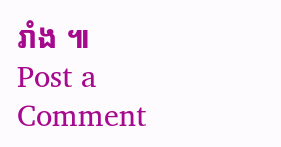រាំង ៕
Post a Comment